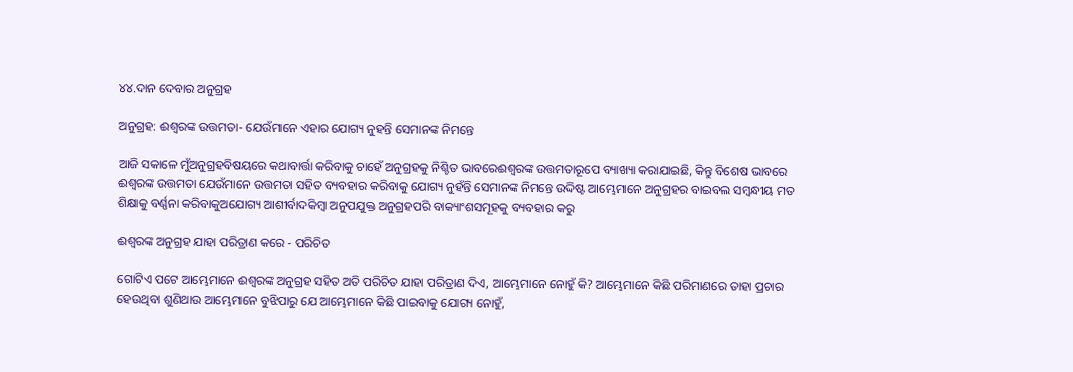୪୪.ଦାନ ଦେବାର ଅନୁଗ୍ରହ

ଅନୁଗ୍ରହ: ଈଶ୍ୱରଙ୍କ ଉତ୍ତମତା- ଯେଉଁମାନେ ଏହାର ଯୋଗ୍ୟ ନୁହନ୍ତି ସେମାନଙ୍କ ନିମନ୍ତେ

ଆଜି ସକାଳେ ମୁଁଅନୁଗ୍ରହବିଷୟରେ କଥାବାର୍ତ୍ତା କରିବାକୁ ଚାହେଁ ଅନୁଗ୍ରହକୁ ନିଶ୍ଚିତ ଭାବରେଈଶ୍ୱରଙ୍କ ଉତ୍ତମତାରୂପେ ବ୍ୟାଖ୍ୟା କରାଯାଇଛି, କିନ୍ତୁ ବିଶେଷ ଭାବରେ ଈଶ୍ୱରଙ୍କ ଉତ୍ତମତା ଯେଉଁମାନେ ଉତ୍ତମତା ସହିତ ବ୍ୟବହାର କରିବାକୁ ଯୋଗ୍ୟ ନୁହଁନ୍ତି ସେମାନଙ୍କ ନିମନ୍ତେ ଉଦ୍ଦିଷ୍ଟ ଆମ୍ଭେମାନେ ଅନୁଗ୍ରହର ବାଇବଲ ସମ୍ବନ୍ଧୀୟ ମତ ଶିକ୍ଷାକୁ ବର୍ଣ୍ଣନା କରିବାକୁଅଯୋଗ୍ୟ ଆଶୀର୍ବାଦକିମ୍ବା ଅନୁପଯୁକ୍ତ ଅନୁଗ୍ରହପରି ବାକ୍ୟାଂଶସମୂହକୁ ବ୍ୟବହାର କରୁ

ଈଶ୍ୱରଙ୍କ ଅନୁଗ୍ରହ ଯାହା ପରିତ୍ରାଣ କରେ - ପରିଚିତ

ଗୋଟିଏ ପଟେ ଆମ୍ଭେମାନେ ଈଶ୍ୱରଙ୍କ ଅନୁଗ୍ରହ ସହିତ ଅତି ପରିଚିତ ଯାହା ପରିତ୍ରାଣ ଦିଏ, ଆମ୍ଭେମାନେ ନୋହୁଁ କି? ଆମ୍ଭେମାନେ କିଛି ପରିମାଣରେ ତାହା ପ୍ରଚାର ହେଉଥିବା ଶୁଣିଥାଉ ଆମ୍ଭେମାନେ ବୁଝିପାରୁ ଯେ ଆମ୍ଭେମାନେ କିଛି ପାଇବାକୁ ଯୋଗ୍ୟ ନୋହୁଁ,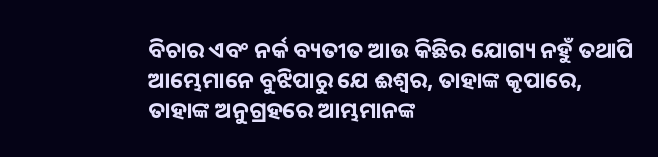ବିଚାର ଏବଂ ନର୍କ ବ୍ୟତୀତ ଆଉ କିଛିର ଯୋଗ୍ୟ ନହୁଁ ତଥାପି ଆମ୍ଭେମାନେ ବୁଝିପାରୁ ଯେ ଈଶ୍ୱର, ତାହାଙ୍କ କୃପାରେ, ତାହାଙ୍କ ଅନୁଗ୍ରହରେ ଆମ୍ଭମାନଙ୍କ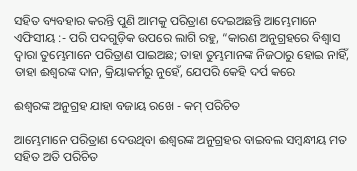ସହିତ ବ୍ୟବହାର କରନ୍ତି ପୁଣି ଆମକୁ ପରିତ୍ରାଣ ଦେଇଅଛନ୍ତି ଆମ୍ଭେମାନେ ଏଫିସୀୟ :- ପରି ପଦଗୁଡ଼ିକ ଉପରେ ଲାଗି ରହୁ, “କାରଣ ଅନୁଗ୍ରହରେ ବିଶ୍ୱାସ ଦ୍ୱାରା ତୁମ୍ଭେମାନେ ପରିତ୍ରାଣ ପାଇଅଛ; ତାହା ତୁମ୍ଭମାନଙ୍କ ନିଜଠାରୁ ହୋଇ ନାହିଁ, ତାହା ଈଶ୍ଵରଙ୍କ ଦାନ, କ୍ରିୟାକର୍ମରୁ ନୁହେଁ, ଯେପରି କେହି ଦର୍ପ କରେ

ଈଶ୍ୱରଙ୍କ ଅନୁଗ୍ରହ ଯାହା ବଜାୟ ରଖେ - କମ୍ ପରିଚିତ

ଆମ୍ଭେମାନେ ପରିତ୍ରାଣ ଦେଉଥିବା ଈଶ୍ୱରଙ୍କ ଅନୁଗ୍ରହର ବାଇବଲ ସମ୍ବନ୍ଧୀୟ ମତ ସହିତ ଅତି ପରିଚିତ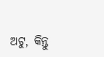ଅଟୁ, କିନ୍ତୁ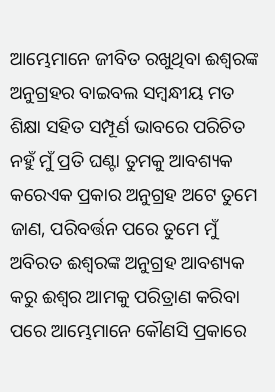ଆମ୍ଭେମାନେ ଜୀବିତ ରଖୁଥିବା ଈଶ୍ୱରଙ୍କ ଅନୁଗ୍ରହର ବାଇବଲ ସମ୍ବନ୍ଧୀୟ ମତ ଶିକ୍ଷା ସହିତ ସମ୍ପୂର୍ଣ ଭାବରେ ପରିଚିତ ନହୁଁ ମୁଁ ପ୍ରତି ଘଣ୍ଟା ତୁମକୁ ଆବଶ୍ୟକ କରେଏକ ପ୍ରକାର ଅନୁଗ୍ରହ ଅଟେ ତୁମେ ଜାଣ, ପରିବର୍ତ୍ତନ ପରେ ତୁମେ ମୁଁ ଅବିରତ ଈଶ୍ୱରଙ୍କ ଅନୁଗ୍ରହ ଆବଶ୍ୟକ କରୁ ଈଶ୍ୱର ଆମକୁ ପରିତ୍ରାଣ କରିବା ପରେ ଆମ୍ଭେମାନେ କୌଣସି ପ୍ରକାରେ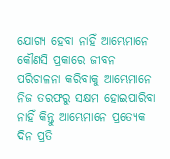ଯୋଗ୍ୟ ହେବା ନାହିଁ ଆମ୍ଭେମାନେ କୌଣସି ପ୍ରକାରେ ଜୀବନ ପରିଚାଳନା କରିବାକୁ ଆମ୍ଭେମାନେ ନିଜ ତରଫରୁ ସକ୍ଷମ ହୋଇପାରିବା ନାହିଁ କିନ୍ତୁ ଆମ୍ଭେମାନେ ପ୍ରତ୍ୟେକ ଦିନ ପ୍ରତି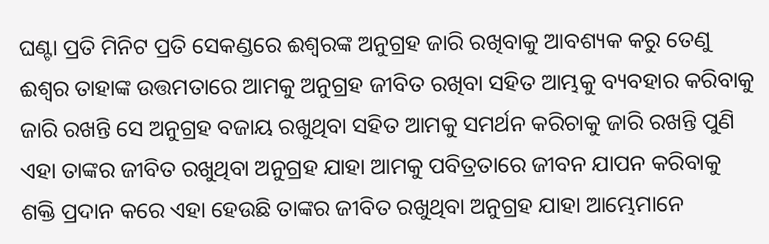ଘଣ୍ଟା ପ୍ରତି ମିନିଟ ପ୍ରତି ସେକଣ୍ଡରେ ଈଶ୍ୱରଙ୍କ ଅନୁଗ୍ରହ ଜାରି ରଖିବାକୁ ଆବଶ୍ୟକ କରୁ ତେଣୁ ଈଶ୍ୱର ତାହାଙ୍କ ଉତ୍ତମତାରେ ଆମକୁ ଅନୁଗ୍ରହ ଜୀବିତ ରଖିବା ସହିତ ଆମ୍ଭକୁ ବ୍ୟବହାର କରିବାକୁ ଜାରି ରଖନ୍ତି ସେ ଅନୁଗ୍ରହ ବଜାୟ ରଖୁଥିବା ସହିତ ଆମକୁ ସମର୍ଥନ କରିଚାକୁ ଜାରି ରଖନ୍ତି ପୁଣି ଏହା ତାଙ୍କର ଜୀବିତ ରଖୁଥିବା ଅନୁଗ୍ରହ ଯାହା ଆମକୁ ପବିତ୍ରତାରେ ଜୀବନ ଯାପନ କରିବାକୁ ଶକ୍ତି ପ୍ରଦାନ କରେ ଏହା ହେଉଛି ତାଙ୍କର ଜୀବିତ ରଖୁଥିବା ଅନୁଗ୍ରହ ଯାହା ଆମ୍ଭେମାନେ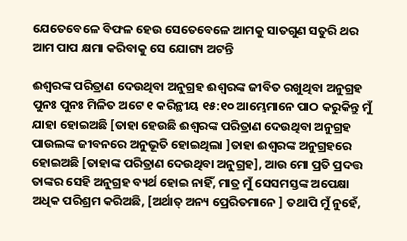ଯେତେବେଳେ ବିଫଳ ହେଉ ସେତେବେଳେ ଆମକୁ ସାତଗୁଣ ସତୁରି ଥର ଆମ ପାପ କ୍ଷମା କରିବାକୁ ସେ ଯୋଗ୍ୟ ଅଟନ୍ତି

ଈଶ୍ୱରଙ୍କ ପରିତ୍ରାଣ ଦେଉଥିବା ଅନୁଗ୍ରହ ଈଶ୍ୱରଙ୍କ ଜୀବିତ ରଖୁଥିବା ଅନୁଗ୍ରହ ପୁନଃ ପୁନଃ ମିଳିତ ଅଟେ ୧ କରିନ୍ଥୀୟ ୧୫:୧୦ ଆମ୍ଭେମାନେ ପାଠ କରୁକିନ୍ତୁ ମୁଁ ଯାହା ହୋଇଅଛି [ତାହା ହେଉଛି ଈଶ୍ୱରଙ୍କ ପରିତ୍ରାଣ ଦେଉଥିବା ଅନୁଗ୍ରହ ପାଉଲଙ୍କ ଜୀବନରେ ଅନୁଭୂତି ହୋଇଥିଲା ]ତାହା ଈଶ୍ୱରଙ୍କ ଅନୁଗ୍ରହରେ ହୋଇଅଛି [ତାହାଙ୍କ ପରିତ୍ରାଣ ଦେଉଥିବା ଅନୁଗ୍ରହ], ଆଉ ମୋ ପ୍ରତି ପ୍ରଦତ୍ତ ତାଙ୍କର ସେହି ଅନୁଗ୍ରହ ବ୍ୟର୍ଥ ହୋଇ ନାହିଁ, ମାତ୍ର ମୁଁ ସେସମସ୍ତଙ୍କ ଅପେକ୍ଷା ଅଧିକ ପରିଶ୍ରମ କରିଅଛି, [ଅର୍ଥାତ୍ ଅନ୍ୟ ପ୍ରେରିତମାନେ ] ତଥାପି ମୁଁ ନୁହେଁ,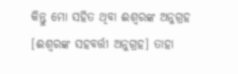କିନ୍ତୁ ମୋ ସହିତ ଥିବା ଈଶ୍ୱରଙ୍କ ଅନୁଗ୍ରହ [ଈଶ୍ୱରଙ୍କ ସହବର୍ତ୍ତୀ ଅନୁଗ୍ରହ] ତାହା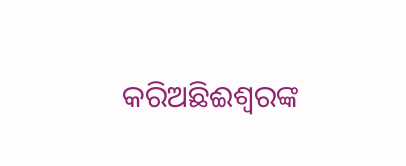କରିଅଛିଈଶ୍ୱରଙ୍କ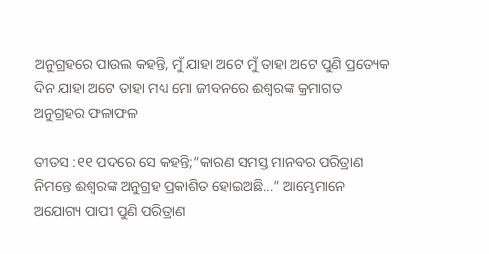ଅନୁଗ୍ରହରେ ପାଉଲ କହନ୍ତି, ମୁଁ ଯାହା ଅଟେ ମୁଁ ତାହା ଅଟେ ପୁଣି ପ୍ରତ୍ୟେକ ଦିନ ଯାହା ଅଟେ ତାହା ମଧ୍ୟ ମୋ ଜୀବନରେ ଈଶ୍ୱରଙ୍କ କ୍ରମାଗତ ଅନୁଗ୍ରହର ଫଳାଫଳ

ତୀତସ :୧୧ ପଦରେ ସେ କହନ୍ତି;“କାରଣ ସମସ୍ତ ମାନବର ପରିତ୍ରାଣ ନିମନ୍ତେ ଈଶ୍ୱରଙ୍କ ଅନୁଗ୍ରହ ପ୍ରକାଶିତ ହୋଇଅଛି...” ଆମ୍ଭେମାନେ ଅଯୋଗ୍ୟ ପାପୀ ପୁଣି ପରିତ୍ରାଣ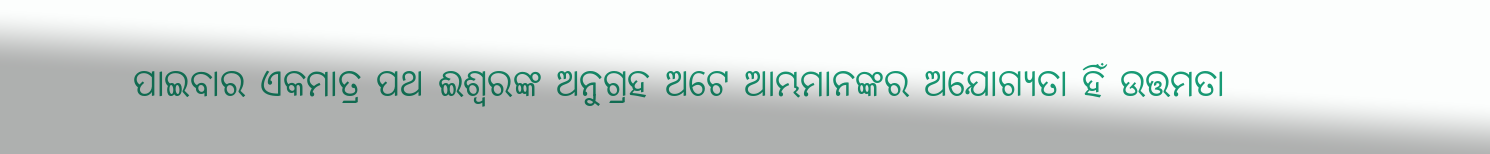ପାଇବାର ଏକମାତ୍ର ପଥ ଈଶ୍ୱରଙ୍କ ଅନୁଗ୍ରହ ଅଟେ ଆମ୍ଭମାନଙ୍କର ଅଯୋଗ୍ୟତା ହିଁ ଉତ୍ତମତା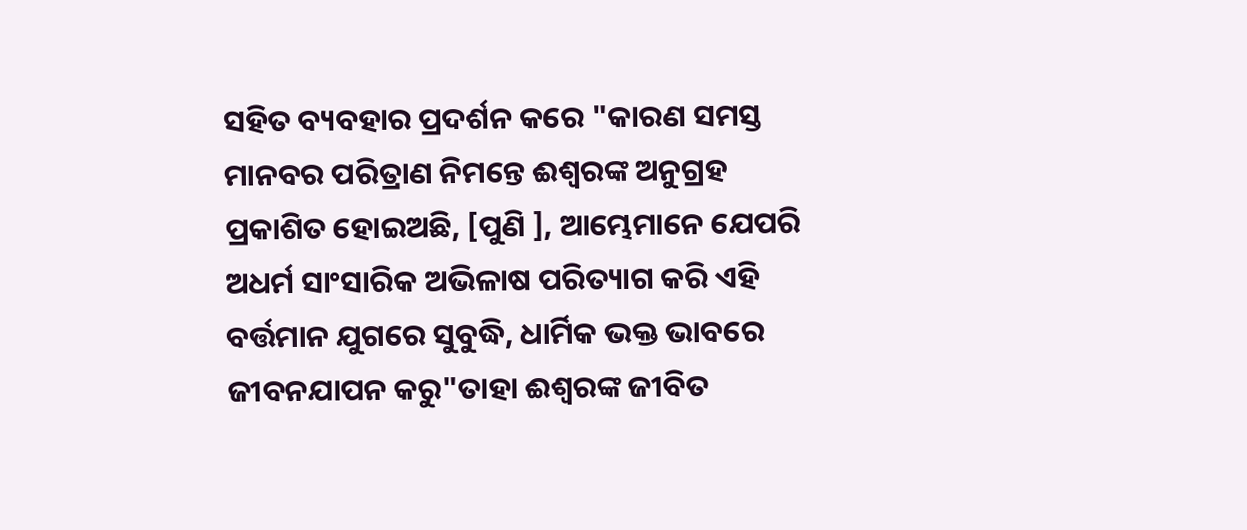ସହିତ ବ୍ୟବହାର ପ୍ରଦର୍ଶନ କରେ "କାରଣ ସମସ୍ତ ମାନବର ପରିତ୍ରାଣ ନିମନ୍ତେ ଈଶ୍ୱରଙ୍କ ଅନୁଗ୍ରହ ପ୍ରକାଶିତ ହୋଇଅଛି, [ପୁଣି ], ଆମ୍ଭେମାନେ ଯେପରି ଅଧର୍ମ ସାଂସାରିକ ଅଭିଳାଷ ପରିତ୍ୟାଗ କରି ଏହି ବର୍ତ୍ତମାନ ଯୁଗରେ ସୁବୁଦ୍ଧି, ଧାର୍ମିକ ଭକ୍ତ ଭାବରେ ଜୀବନଯାପନ କରୁ"ତାହା ଈଶ୍ୱରଙ୍କ ଜୀବିତ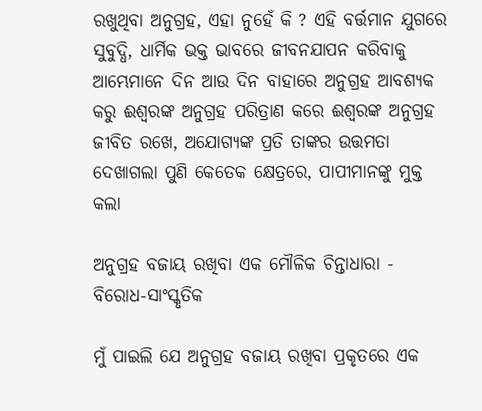ରଖୁଥିବା ଅନୁଗ୍ରହ, ଏହା ନୁହେଁ କି ? ଏହି ବର୍ତ୍ତମାନ ଯୁଗରେ ସୁବୁଦ୍ଧି, ଧାର୍ମିକ ଭକ୍ତ ଭାବରେ ଜୀବନଯାପନ କରିବାକୁ ଆମ୍ଭେମାନେ ଦିନ ଆଉ ଦିନ ବାହାରେ ଅନୁଗ୍ରହ ଆବଶ୍ୟକ କରୁ ଈଶ୍ୱରଙ୍କ ଅନୁଗ୍ରହ ପରିତ୍ରାଣ କରେ ଈଶ୍ୱରଙ୍କ ଅନୁଗ୍ରହ ଜୀବିତ ରଖେ, ଅଯୋଗ୍ୟଙ୍କ ପ୍ରତି ତାଙ୍କର ଉତ୍ତମତା ଦେଖାଗଲା ପୁଣି କେତେକ କ୍ଷେତ୍ରରେ, ପାପୀମାନଙ୍କୁ ମୁକ୍ତ କଲା

ଅନୁଗ୍ରହ ବଜାୟ ରଖିବା ଏକ ମୌଳିକ ଚିନ୍ତାଧାରା - ବିରୋଧ-ସାଂସ୍କୃତିକ

ମୁଁ ପାଇଲି ଯେ ଅନୁଗ୍ରହ ବଜାୟ ରଖିବା ପ୍ରକୃତରେ ଏକ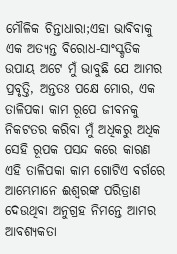ମୌଳିକ ଚିନ୍ତାଧାରା;ଏହା ଭାବିବାକୁ ଏକ ଅତ୍ୟନ୍ତ ବିରୋଧ-ସାଂସ୍କୃତିକ ଉପାୟ ଅଟେ ମୁଁ ଭାବୁଛି ଯେ ଆମର ପ୍ରବୃତ୍ତି, ଅନ୍ତତଃ ପକ୍ଷେ ମୋର, ଏକ ତାଳିପକା କାମ ରୂପେ ଜୀବନକୁ ନିକଟତର କରିବା ମୁଁ ଅଧିକରୁ ଅଧିକ ସେହି ରୂପକ ପସନ୍ଦ କରେ କାରଣ ଏହି ତାଳିପକା କାମ ଗୋଟିଏ ବର୍ଗରେ ଆମ୍ଭେମାନେ ଈଶ୍ୱରଙ୍କ ପରିତ୍ରାଣ ଦେଉଥିବା ଅନୁଗ୍ରହ ନିମନ୍ତେ ଆମର ଆବଶ୍ୟକତା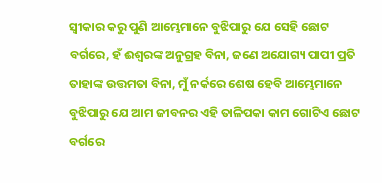ସ୍ୱୀକାର କରୁ ପୁଣି ଆମ୍ଭେମାନେ ବୁଝିପାରୁ ଯେ ସେହି ଛୋଟ ବର୍ଗରେ, ହଁ ଈଶ୍ୱରଙ୍କ ଅନୁଗ୍ରହ ବିନା, ଜଣେ ଅଯୋଗ୍ୟ ପାପୀ ପ୍ରତି ତାହାଙ୍କ ଉତ୍ତମତା ବିନା, ମୁଁ ନର୍କରେ ଶେଷ ହେବି ଆମ୍ଭେମାନେ ବୁଝିପାରୁ ଯେ ଆମ ଜୀବନର ଏହି ତାଳିପକା କାମ ଗୋଟିଏ ଛୋଟ ବର୍ଗରେ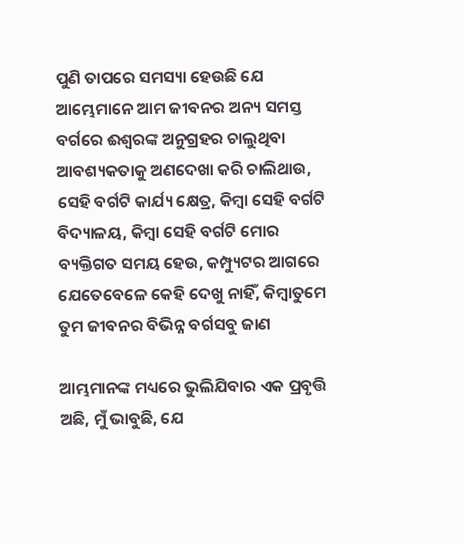ପୁଣି ତାପରେ ସମସ୍ୟା ହେଉଛି ଯେ ଆମ୍ଭେମାନେ ଆମ ଜୀବନର ଅନ୍ୟ ସମସ୍ତ ବର୍ଗରେ ଈଶ୍ୱରଙ୍କ ଅନୁଗ୍ରହର ଚାଲୁଥିବା ଆବଶ୍ୟକତାକୁ ଅଣଦେଖା କରି ଚାଲିଥାଉ, ସେହି ବର୍ଗଟି କାର୍ଯ୍ୟ କ୍ଷେତ୍ର, କିମ୍ବା ସେହି ବର୍ଗଟି ବିଦ୍ୟାଳୟ, କିମ୍ବା ସେହି ବର୍ଗଟି ମୋର ବ୍ୟକ୍ତିଗତ ସମୟ ହେଉ, କମ୍ପ୍ୟୁଟର ଆଗରେ ଯେତେବେଳେ କେହି ଦେଖୁ ନାହିଁ, କିମ୍ବାତୁମେ ତୁମ ଜୀବନର ବିଭିନ୍ନ ବର୍ଗସବୁ ଜାଣ

ଆମ୍ଭମାନଙ୍କ ମଧ୍ୟରେ ଭୁଲିଯିବାର ଏକ ପ୍ରବୃତ୍ତି ଅଛି, ମୁଁ ଭାବୁଛି, ଯେ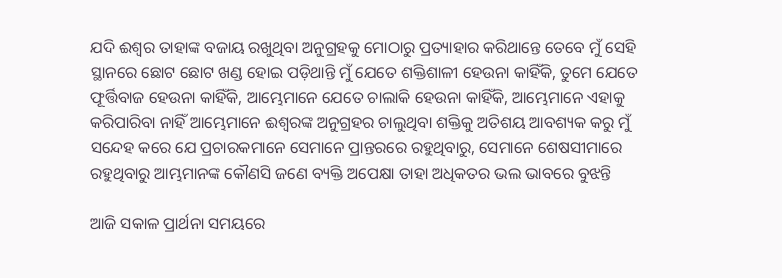ଯଦି ଈଶ୍ୱର ତାହାଙ୍କ ବଜାୟ ରଖୁଥିବା ଅନୁଗ୍ରହକୁ ମୋଠାରୁ ପ୍ରତ୍ୟାହାର କରିଥାନ୍ତେ ତେବେ ମୁଁ ସେହି ସ୍ଥାନରେ ଛୋଟ ଛୋଟ ଖଣ୍ଡ ହୋଇ ପଡ଼ିଥାନ୍ତି ମୁଁ ଯେତେ ଶକ୍ତିଶାଳୀ ହେଉନା କାହିଁକି, ତୁମେ ଯେତେ ଫୂର୍ତ୍ତିବାଜ ହେଉନା କାହିଁକି, ଆମ୍ଭେମାନେ ଯେତେ ଚାଲାକି ହେଉନା କାହିଁକି, ଆମ୍ଭେମାନେ ଏହାକୁ କରିପାରିବା ନାହିଁ ଆମ୍ଭେମାନେ ଈଶ୍ୱରଙ୍କ ଅନୁଗ୍ରହର ଚାଲୁଥିବା ଶକ୍ତିକୁ ଅତିଶୟ ଆବଶ୍ୟକ କରୁ ମୁଁ ସନ୍ଦେହ କରେ ଯେ ପ୍ରଚାରକମାନେ ସେମାନେ ପ୍ରାନ୍ତରରେ ରହୁଥିବାରୁ, ସେମାନେ ଶେଷସୀମାରେ ରହୁଥିବାରୁ ଆମ୍ଭମାନଙ୍କ କୌଣସି ଜଣେ ବ୍ୟକ୍ତି ଅପେକ୍ଷା ତାହା ଅଧିକତର ଭଲ ଭାବରେ ବୁଝନ୍ତି

ଆଜି ସକାଳ ପ୍ରାର୍ଥନା ସମୟରେ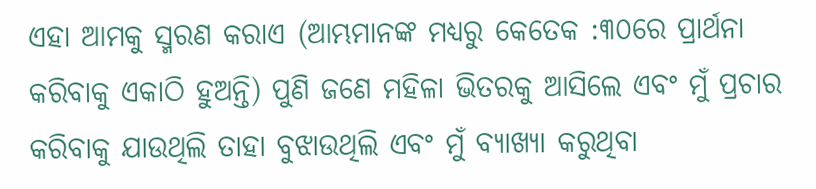ଏହା ଆମକୁ ସ୍ମରଣ କରାଏ (ଆମ୍ଭମାନଙ୍କ ମଧ୍ୟରୁ କେତେକ :୩୦ରେ ପ୍ରାର୍ଥନା କରିବାକୁ ଏକାଠି ହୁଅନ୍ତି) ପୁଣି ଜଣେ ମହିଳା ଭିତରକୁ ଆସିଲେ ଏବଂ ମୁଁ ପ୍ରଚାର କରିବାକୁ ଯାଉଥିଲି ତାହା ବୁଝାଉଥିଲି ଏବଂ ମୁଁ ବ୍ୟାଖ୍ୟା କରୁଥିବା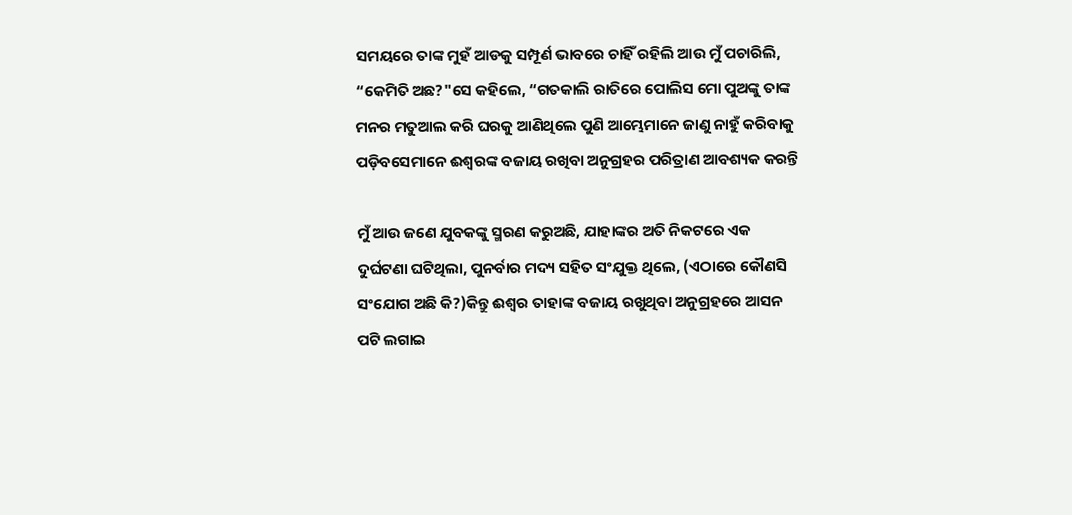ସମୟରେ ତାଙ୍କ ମୁହଁ ଆଡକୁ ସମ୍ପୂର୍ଣ ଭାବରେ ଚାହିଁ ରହିଲି ଆଉ ମୁଁ ପଚାରିଲି, “କେମିତି ଅଛ?"ସେ କହିଲେ, “ଗତକାଲି ରାତିରେ ପୋଲିସ ମୋ ପୁଅଙ୍କୁ ତାଙ୍କ ମନର ମତୁଆଲ କରି ଘରକୁ ଆଣିଥିଲେ ପୁଣି ଆମ୍ଭେମାନେ ଜାଣୁ ନାହୁଁ କରିବାକୁ ପଡ଼ିବସେମାନେ ଈଶ୍ୱରଙ୍କ ବଜାୟ ରଖିବା ଅନୁଗ୍ରହର ପରିତ୍ରାଣ ଆବଶ୍ୟକ କରନ୍ତି

ମୁଁ ଆଉ ଜଣେ ଯୁବକଙ୍କୁ ସ୍ମରଣ କରୁଅଛି, ଯାହାଙ୍କର ଅତି ନିକଟରେ ଏକ ଦୁର୍ଘଟଣା ଘଟିଥିଲା, ପୁନର୍ବାର ମଦ୍ୟ ସହିତ ସଂଯୁକ୍ତ ଥିଲେ, (ଏଠାରେ କୌଣସି ସଂଯୋଗ ଅଛି କି?)କିନ୍ତୁ ଈଶ୍ୱର ତାହାଙ୍କ ବଜାୟ ରଖୁଥିବା ଅନୁଗ୍ରହରେ ଆସନ ପଟି ଲଗାଇ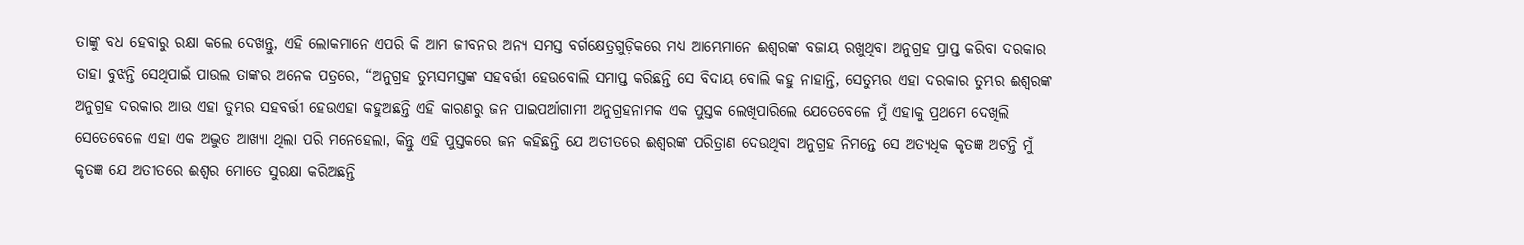ତାଙ୍କୁ ବଧ ହେବାରୁ ରକ୍ଷା କଲେ ଦେଖନ୍ତୁ, ଏହି ଲୋକମାନେ ଏପରି କି ଆମ ଜୀବନର ଅନ୍ୟ ସମସ୍ତ ବର୍ଗକ୍ଷେତ୍ରଗୁଡ଼ିକରେ ମଧ୍ୟ ଆମ୍ଭେମାନେ ଈଶ୍ୱରଙ୍କ ବଜାୟ ରଖୁଥିବା ଅନୁଗ୍ରହ ପ୍ରାପ୍ତ କରିବା ଦରକାର ତାହା ବୁଝନ୍ତି ସେଥିପାଇଁ ପାଉଲ ତାଙ୍କର ଅନେକ ପତ୍ରରେ, “ଅନୁଗ୍ରହ ତୁମ୍ଭସମସ୍ତଙ୍କ ସହବର୍ତ୍ତୀ ହେଉବୋଲି ସମାପ୍ତ କରିଛନ୍ତି ସେ ବିଦାୟ ବୋଲି କହୁ ନାହାନ୍ତି, ସେତୁମ୍ଭର ଏହା ଦରକାର ତୁମ୍ଭର ଈଶ୍ୱରଙ୍କ ଅନୁଗ୍ରହ ଦରକାର ଆଉ ଏହା ତୁମ୍ଭର ସହବର୍ତ୍ତୀ ହେଉଏହା କହୁଅଛନ୍ତି ଏହି କାରଣରୁ ଜନ ପାଇପର୍ଆଗାମୀ ଅନୁଗ୍ରହନାମକ ଏକ ପୁସ୍ତକ ଲେଖିପାରିଲେ ଯେତେବେଳେ ମୁଁ ଏହାକୁ ପ୍ରଥମେ ଦେଖିଲି ସେତେବେଳେ ଏହା ଏକ ଅଦ୍ଭୁତ ଆଖ୍ୟା ଥିଲା ପରି ମନେହେଲା, କିନ୍ତୁ ଏହି ପୁସ୍ତକରେ ଜନ କହିଛନ୍ତି ଯେ ଅତୀତରେ ଈଶ୍ୱରଙ୍କ ପରିତ୍ରାଣ ଦେଉଥିବା ଅନୁଗ୍ରହ ନିମନ୍ତେ ସେ ଅତ୍ୟଧିକ କୃତଜ୍ଞ ଅଟନ୍ତି ମୁଁ କୃତଜ୍ଞ ଯେ ଅତୀତରେ ଈଶ୍ୱର ମୋତେ ସୁରକ୍ଷା କରିଅଛନ୍ତି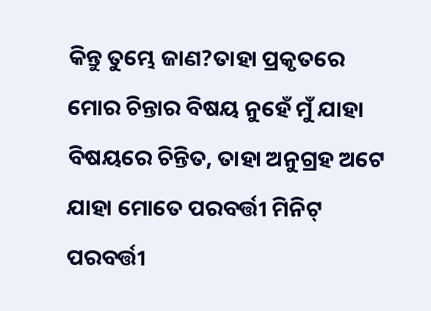କିନ୍ତୁ ତୁମ୍ଭେ ଜାଣ?ତାହା ପ୍ରକୃତରେ ମୋର ଚିନ୍ତାର ବିଷୟ ନୁହେଁ ମୁଁ ଯାହା ବିଷୟରେ ଚିନ୍ତିତ, ତାହା ଅନୁଗ୍ରହ ଅଟେ ଯାହା ମୋତେ ପରବର୍ତ୍ତୀ ମିନିଟ୍ ପରବର୍ତ୍ତୀ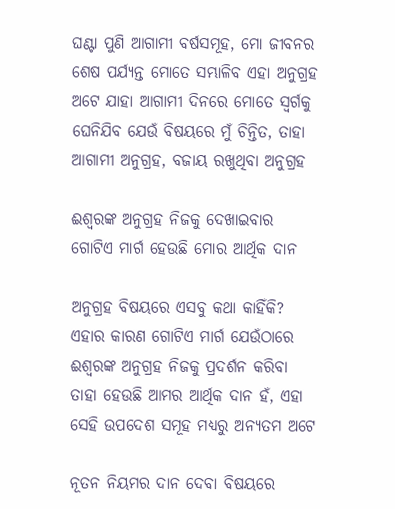ଘଣ୍ଟା ପୁଣି ଆଗାମୀ ବର୍ଷସମୂହ, ମୋ ଜୀବନର ଶେଷ ପର୍ଯ୍ୟନ୍ତ ମୋତେ ସମ୍ଭାଳିବ ଏହା ଅନୁଗ୍ରହ ଅଟେ ଯାହା ଆଗାମୀ ଦିନରେ ମୋତେ ସ୍ୱର୍ଗକୁ ଘେନିଯିବ ଯେଉଁ ବିଷୟରେ ମୁଁ ଚିନ୍ତିତ, ତାହା ଆଗାମୀ ଅନୁଗ୍ରହ, ବଜାୟ ରଖୁଥିବା ଅନୁଗ୍ରହ

ଈଶ୍ୱରଙ୍କ ଅନୁଗ୍ରହ ନିଜକୁ ଦେଖାଇବାର ଗୋଟିଏ ମାର୍ଗ ହେଉଛି ମୋର ଆର୍ଥିକ ଦାନ

ଅନୁଗ୍ରହ ବିଷୟରେ ଏସବୁ କଥା କାହିଁକି? ଏହାର କାରଣ ଗୋଟିଏ ମାର୍ଗ ଯେଉଁଠାରେ ଈଶ୍ୱରଙ୍କ ଅନୁଗ୍ରହ ନିଜକୁ ପ୍ରଦର୍ଶନ କରିବା ତାହା ହେଉଛି ଆମର ଆର୍ଥିକ ଦାନ ହଁ, ଏହା ସେହି ଉପଦେଶ ସମୂହ ମଧ୍ୟରୁ ଅନ୍ୟତମ ଅଟେ

ନୂତନ ନିୟମର ଦାନ ଦେବା ବିଷୟରେ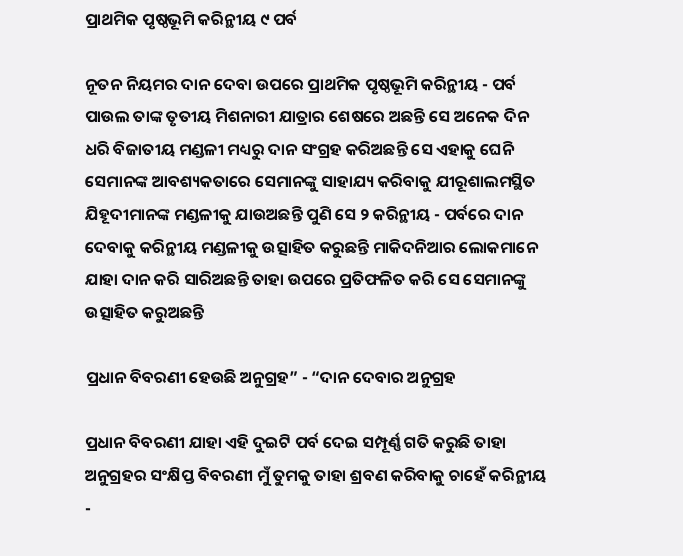ପ୍ରାଥମିକ ପୃଷ୍ଠଭୂମି କରିନ୍ଥୀୟ ୯ ପର୍ବ

ନୂତନ ନିୟମର ଦାନ ଦେବା ଉପରେ ପ୍ରାଥମିକ ପୃଷ୍ଠଭୂମି କରିନ୍ଥୀୟ - ପର୍ବ ପାଉଲ ତାଙ୍କ ତୃତୀୟ ମିଶନାରୀ ଯାତ୍ରାର ଶେଷରେ ଅଛନ୍ତି ସେ ଅନେକ ଦିନ ଧରି ବିଜାତୀୟ ମଣ୍ଡଳୀ ମଧ୍ୟରୁ ଦାନ ସଂଗ୍ରହ କରିଅଛନ୍ତି ସେ ଏହାକୁ ଘେନି ସେମାନଙ୍କ ଆବଶ୍ୟକତାରେ ସେମାନଙ୍କୁ ସାହାଯ୍ୟ କରିବାକୁ ଯୀରୂଶାଲମସ୍ଥିତ ଯିହୂଦୀମାନଙ୍କ ମଣ୍ଡଳୀକୁ ଯାଉଅଛନ୍ତି ପୁଣି ସେ ୨ କରିନ୍ଥୀୟ - ପର୍ବରେ ଦାନ ଦେବାକୁ କରିନ୍ଥୀୟ ମଣ୍ଡଳୀକୁ ଉତ୍ସାହିତ କରୁଛନ୍ତି ମାକିଦନିଆର ଲୋକମାନେ ଯାହା ଦାନ କରି ସାରିଅଛନ୍ତି ତାହା ଉପରେ ପ୍ରତିଫଳିତ କରି ସେ ସେମାନଙ୍କୁ ଉତ୍ସାହିତ କରୁଅଛନ୍ତି

ପ୍ରଧାନ ବିବରଣୀ ହେଉଛି ଅନୁଗ୍ରହ” - “ଦାନ ଦେବାର ଅନୁଗ୍ରହ

ପ୍ରଧାନ ବିବରଣୀ ଯାହା ଏହି ଦୁଇଟି ପର୍ବ ଦେଇ ସମ୍ପୂର୍ଣ୍ଣ ଗତି କରୁଛି ତାହା ଅନୁଗ୍ରହର ସଂକ୍ଷିପ୍ତ ବିବରଣୀ ମୁଁ ତୁମକୁ ତାହା ଶ୍ରବଣ କରିବାକୁ ଚାହେଁ କରିନ୍ଥୀୟ -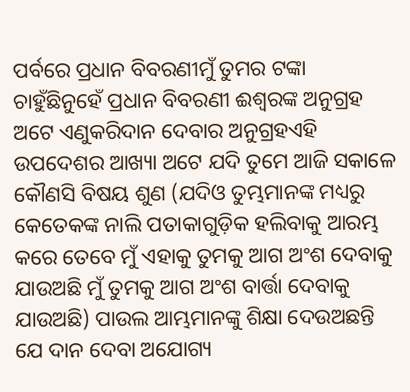ପର୍ବରେ ପ୍ରଧାନ ବିବରଣୀମୁଁ ତୁମର ଟଙ୍କା ଚାହୁଁଛିନୁହେଁ ପ୍ରଧାନ ବିବରଣୀ ଈଶ୍ୱରଙ୍କ ଅନୁଗ୍ରହ ଅଟେ ଏଣୁକରିଦାନ ଦେବାର ଅନୁଗ୍ରହଏହି ଉପଦେଶର ଆଖ୍ୟା ଅଟେ ଯଦି ତୁମେ ଆଜି ସକାଳେ କୌଣସି ବିଷୟ ଶୁଣ (ଯଦିଓ ତୁମ୍ଭମାନଙ୍କ ମଧ୍ୟରୁ କେତେକଙ୍କ ନାଲି ପତାକାଗୁଡ଼ିକ ହଲିବାକୁ ଆରମ୍ଭ କରେ ତେବେ ମୁଁ ଏହାକୁ ତୁମକୁ ଆଗ ଅଂଶ ଦେବାକୁ ଯାଉଅଛି ମୁଁ ତୁମକୁ ଆଗ ଅଂଶ ବାର୍ତ୍ତା ଦେବାକୁ ଯାଉଅଛି) ପାଉଲ ଆମ୍ଭମାନଙ୍କୁ ଶିକ୍ଷା ଦେଉଅଛନ୍ତି ଯେ ଦାନ ଦେବା ଅଯୋଗ୍ୟ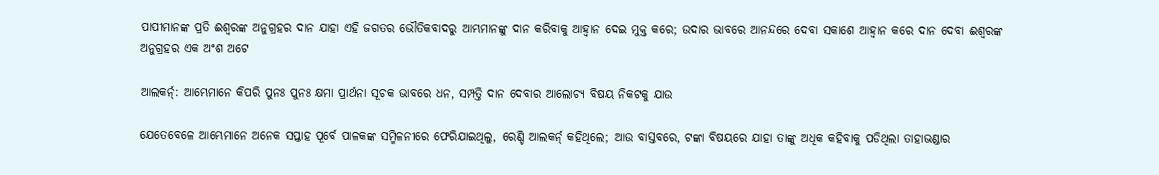ପାପୀମାନଙ୍କ ପ୍ରତି ଈଶ୍ୱରଙ୍କ ଅନୁଗ୍ରହର ଦାନ ଯାହା ଏହି ଜଗତର ଭୌତିକବାଦରୁ ଆମ୍ଭମାନଙ୍କୁ ଦାନ କରିବାକୁ ଆହ୍ୱାନ ଦେଇ ମୁକ୍ତ କରେ; ଉଦାର ଭାବରେ ଆନନ୍ଦରେ ଦେବା ସକାଶେ ଆହ୍ୱାନ କରେ ଦାନ ଦେବା ଈଶ୍ୱରଙ୍କ ଅନୁଗ୍ରହର ଏକ ଅଂଶ ଅଟେ

ଆଲକର୍ନ୍: ଆମ୍ଭେମାନେ କିପରି ପୁନଃ ପୁନଃ କ୍ଷମା ପ୍ରାର୍ଥନା ସୂଚକ ଭାବରେ ଧନ, ସମ୍ପତ୍ତି ଦାନ ଦେବାର ଆଲୋଚ୍ୟ ବିଷୟ ନିକଟକୁ ଯାଉ

ଯେତେବେଳେ ଆମ୍ଭେମାନେ ଅନେକ ସପ୍ତାହ ପୂର୍ବେ ପାଳକଙ୍କ ସମ୍ମିଳନୀରେ ଫେରିଯାଇଥିଲୁ, ରେଣ୍ଡି ଆଲକର୍ନ୍ କହିଥିଲେ; ଆଉ ବାସ୍ତବରେ, ଟଙ୍କା ବିଷୟରେ ଯାହା ତାଙ୍କୁ ଅଧିକ କହିବାକୁ ପଡିଥିଲା ତାହାଭଣ୍ଡାର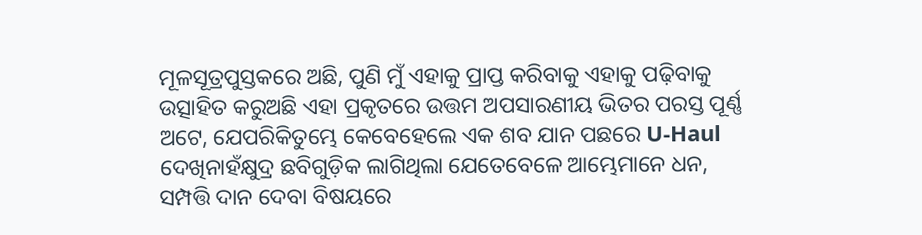ମୂଳସୂତ୍ରପୁସ୍ତକରେ ଅଛି, ପୁଣି ମୁଁ ଏହାକୁ ପ୍ରାପ୍ତ କରିବାକୁ ଏହାକୁ ପଢ଼ିବାକୁ ଉତ୍ସାହିତ କରୁଅଛି ଏହା ପ୍ରକୃତରେ ଉତ୍ତମ ଅପସାରଣୀୟ ଭିତର ପରସ୍ତ ପୂର୍ଣ୍ଣ ଅଟେ, ଯେପରିକିତୁମ୍ଭେ କେବେହେଲେ ଏକ ଶବ ଯାନ ପଛରେ U-Haul ଦେଖିନାହଁକ୍ଷୁଦ୍ର ଛବିଗୁଡ଼ିକ ଲାଗିଥିଲା ଯେତେବେଳେ ଆମ୍ଭେମାନେ ଧନ, ସମ୍ପତ୍ତି ଦାନ ଦେବା ବିଷୟରେ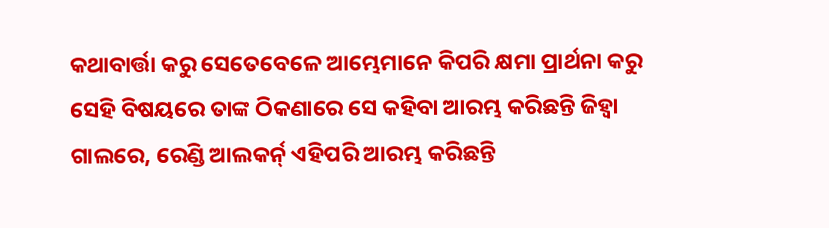କଥାବାର୍ତ୍ତା କରୁ ସେତେବେଳେ ଆମ୍ଭେମାନେ କିପରି କ୍ଷମା ପ୍ରାର୍ଥନା କରୁ ସେହି ବିଷୟରେ ତାଙ୍କ ଠିକଣାରେ ସେ କହିବା ଆରମ୍ଭ କରିଛନ୍ତି ଜିହ୍ୱା ଗାଲରେ, ରେଣ୍ଡି ଆଲକର୍ନ୍ ଏହିପରି ଆରମ୍ଭ କରିଛନ୍ତି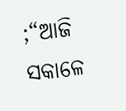;“ଆଜି ସକାଳେ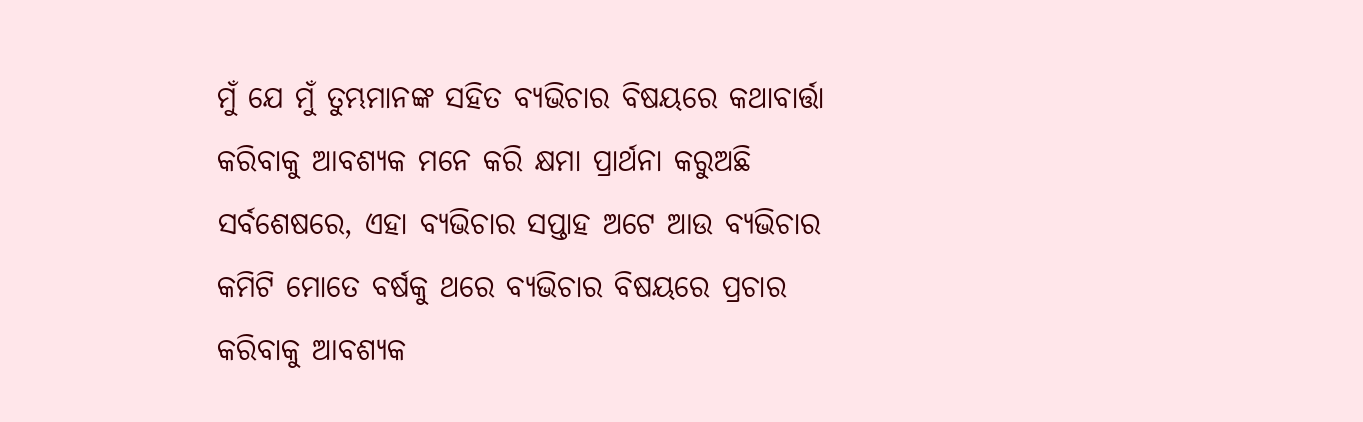ମୁଁ ଯେ ମୁଁ ତୁମ୍ଭମାନଙ୍କ ସହିତ ବ୍ୟଭିଚାର ବିଷୟରେ କଥାବାର୍ତ୍ତା କରିବାକୁ ଆବଶ୍ୟକ ମନେ କରି କ୍ଷମା ପ୍ରାର୍ଥନା କରୁଅଛି ସର୍ବଶେଷରେ, ଏହା ବ୍ୟଭିଚାର ସପ୍ତାହ ଅଟେ ଆଉ ବ୍ୟଭିଚାର କମିଟି ମୋତେ ବର୍ଷକୁ ଥରେ ବ୍ୟଭିଚାର ବିଷୟରେ ପ୍ରଚାର କରିବାକୁ ଆବଶ୍ୟକ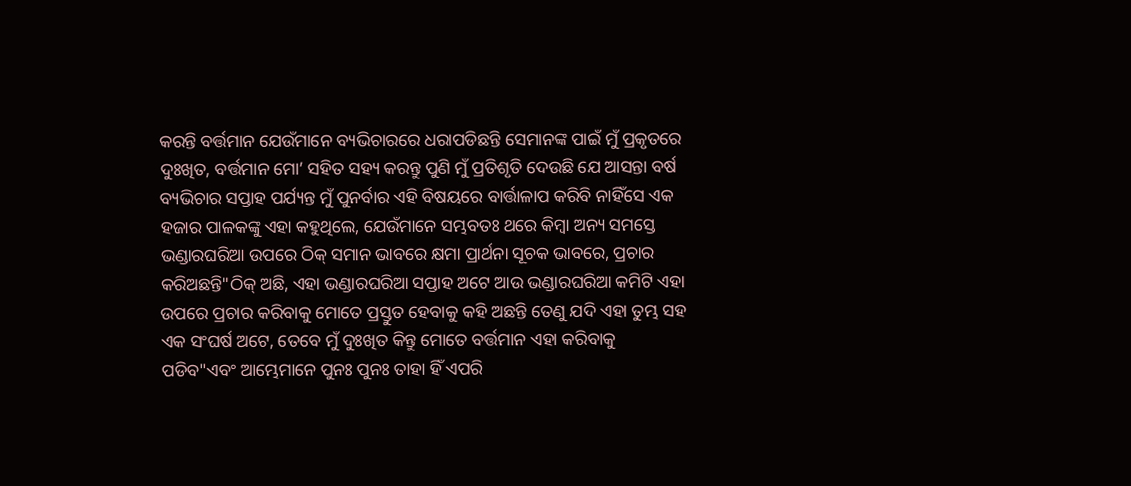କରନ୍ତି ବର୍ତ୍ତମାନ ଯେଉଁମାନେ ବ୍ୟଭିଚାରରେ ଧରାପଡିଛନ୍ତି ସେମାନଙ୍କ ପାଇଁ ମୁଁ ପ୍ରକୃତରେ ଦୁଃଖିତ, ବର୍ତ୍ତମାନ ମୋ’ ସହିତ ସହ୍ୟ କରନ୍ତୁ ପୁଣି ମୁଁ ପ୍ରତିଶୃତି ଦେଉଛି ଯେ ଆସନ୍ତା ବର୍ଷ ବ୍ୟଭିଚାର ସପ୍ତାହ ପର୍ଯ୍ୟନ୍ତ ମୁଁ ପୁନର୍ବାର ଏହି ବିଷୟରେ ବାର୍ତ୍ତାଳାପ କରିବି ନାହିଁସେ ଏକ ହଜାର ପାଳକଙ୍କୁ ଏହା କହୁଥିଲେ, ଯେଉଁମାନେ ସମ୍ଭବତଃ ଥରେ କିମ୍ବା ଅନ୍ୟ ସମସ୍ତେ ଭଣ୍ଡାରଘରିଆ ଉପରେ ଠିକ୍ ସମାନ ଭାବରେ କ୍ଷମା ପ୍ରାର୍ଥନା ସୂଚକ ଭାବରେ, ପ୍ରଚାର କରିଅଛନ୍ତି"ଠିକ୍ ଅଛି, ଏହା ଭଣ୍ଡାରଘରିଆ ସପ୍ତାହ ଅଟେ ଆଉ ଭଣ୍ଡାରଘରିଆ କମିଟି ଏହା ଉପରେ ପ୍ରଚାର କରିବାକୁ ମୋତେ ପ୍ରସ୍ତୁତ ହେବାକୁ କହି ଅଛନ୍ତି ତେଣୁ ଯଦି ଏହା ତୁମ୍ଭ ସହ ଏକ ସଂଘର୍ଷ ଅଟେ, ତେବେ ମୁଁ ଦୁଃଖିତ କିନ୍ତୁ ମୋତେ ବର୍ତ୍ତମାନ ଏହା କରିବାକୁ ପଡିବ"ଏବଂ ଆମ୍ଭେମାନେ ପୁନଃ ପୁନଃ ତାହା ହିଁ ଏପରି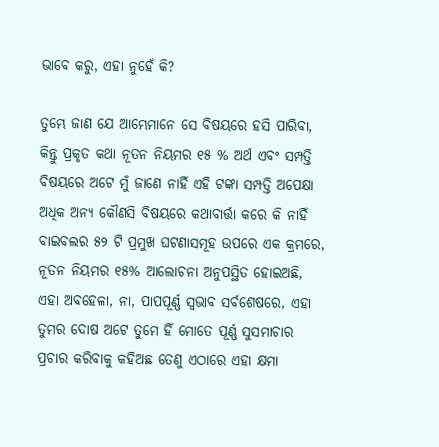ଭାବେ କରୁ, ଏହା ନୁହେଁ କି?

ତୁମ୍ଭେ ଜାଣ ଯେ ଆମ୍ଭେମାନେ ସେ ବିଷୟରେ ହସି ପାରିବା, କିନ୍ତୁ ପ୍ରକୃତ କଥା ନୂତନ ନିୟମର ୧୫ % ଅର୍ଥ ଏବଂ ସମ୍ପତ୍ତି ବିଷୟରେ ଅଟେ ମୁଁ ଜାଣେ ନାହିଁ ଏହି ଟଙ୍କା ସମ୍ପତ୍ତି ଅପେକ୍ଷା ଅଧିକ ଅନ୍ୟ କୌଣସି ବିଷୟରେ କଥାବାର୍ତ୍ତା କରେ କି ନାହିଁ ବାଇବଲର ୫୨ ଟି ପ୍ରମୁଖ ଘଟଣାସମୂହ ଉପରେ ଏକ କ୍ରମରେ, ନୂତନ ନିୟମର ୧୫% ଆଲୋଚନା ଅନୁପସ୍ଥିତ ହୋଇଅଛି, ଏହା ଅବହେଳା, ନା, ପାପପୂର୍ଣ୍ଣ ସ୍ଵଭାବ ସର୍ବଶେଷରେ, ଏହା ତୁମର ଦୋଷ ଅଟେ ତୁମେ ହିଁ ମୋତେ ପୂର୍ଣ୍ଣ ସୁସମାଚାର ପ୍ରଚାର କରିବାକୁ କହିଅଛ ତେଣୁ ଏଠାରେ ଏହା କ୍ଷମା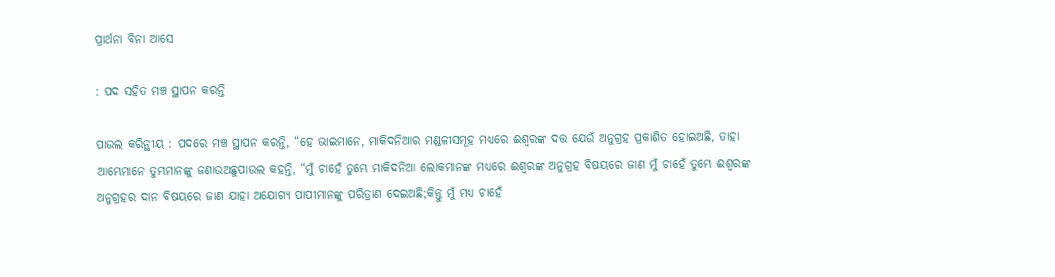ପ୍ରାର୍ଥନା ବିନା ଆସେ

: ପଦ ସହିତ ମଞ୍ଚ ସ୍ଥାପନ କରନ୍ତି

ପାଉଲ କରିନ୍ଥୀୟ : ପଦରେ ମଞ୍ଚ ସ୍ଥାପନ କରନ୍ତି, “ହେ ଭାଇମାନେ, ମାକିଦନିଆର ମଣ୍ଡଳୀସମୂହ ମଧ୍ୟରେ ଈଶ୍ୱରଙ୍କ ଦତ୍ତ ଯେଉଁ ଅନୁଗ୍ରହ ପ୍ରକାଶିତ ହୋଇଅଛି, ତାହା ଆମ୍ଭେମାନେ ତୁମ୍ଭମାନଙ୍କୁ ଜଣାଉଅଛୁପାଉଲ କହନ୍ତି, “ମୁଁ ଚାହେଁ ତୁମ୍ଭେ ମାକିଦନିଆ ଲୋକମାନଙ୍କ ମଧ୍ୟରେ ଈଶ୍ୱରଙ୍କ ଅନୁଗ୍ରହ ବିଷୟରେ ଜାଣ ମୁଁ ଚାହେଁ ତୁମ୍ଭେ ଈଶ୍ୱରଙ୍କ ଅନୁଗ୍ରହର ଦାନ ବିଷୟରେ ଜାଣ ଯାହା ଅଯୋଗ୍ୟ ପାପୀମାନଙ୍କୁ ପରିତ୍ରାଣ ଦେଇଅଛି;କିନ୍ତୁ ମୁଁ ମଧ୍ୟ ଚାହେଁ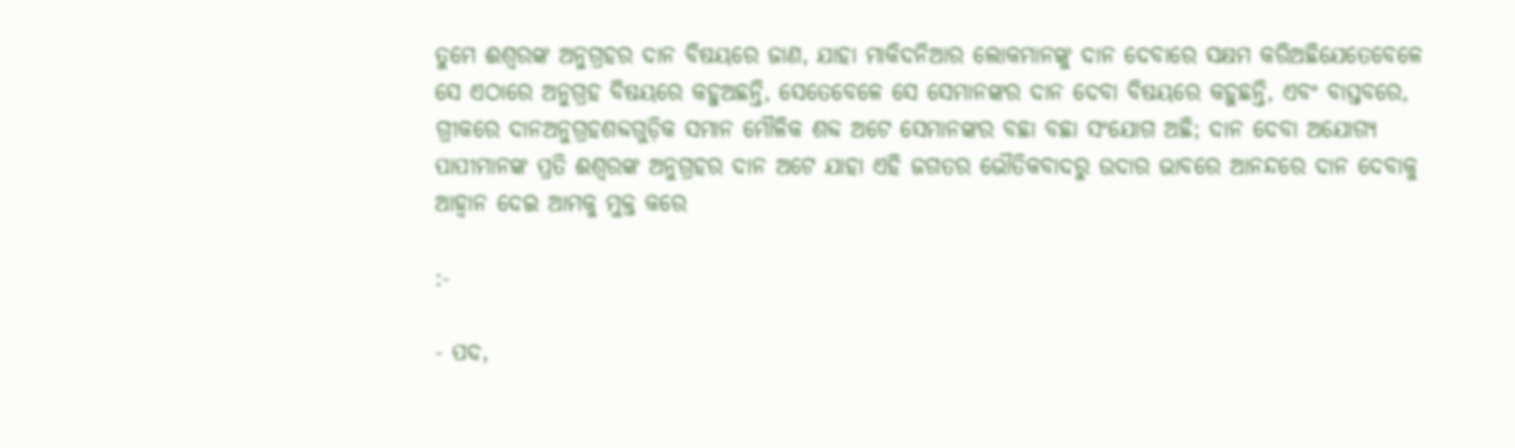ତୁମେ ଈଶ୍ୱରଙ୍କ ଅନୁଗ୍ରହର ଦାନ ବିଷୟରେ ଜାଣ, ଯାହା ମାକିଦନିଆର ଲୋକମାନଙ୍କୁ ଦାନ ଦେବାରେ ସକ୍ଷମ କରିଅଛିଯେତେବେଳେ ସେ ଏଠାରେ ଅନୁଗ୍ରହ ବିଷୟରେ କହୁଅଛନ୍ତି, ସେତେବେଳେ ସେ ସେମାନଙ୍କର ଦାନ ଦେବା ବିଷୟରେ କହୁଛନ୍ତି, ଏବଂ ବାସ୍ତବରେ, ଗ୍ରୀକରେ ଦାନଅନୁଗ୍ରହଶବ୍ଦଗୁଡ଼ିକ ସମାନ ମୌଳିକ ଶବ୍ଦ ଅଟେ ସେମାନଙ୍କର ବଛା ବଛା ସଂଯୋଗ ଅଛି; ଦାନ ଦେବା ଅଯୋଗ୍ୟ ପାପୀମାନଙ୍କ ପ୍ରତି ଈଶ୍ୱରଙ୍କ ଅନୁଗ୍ରହର ଦାନ ଅଟେ ଯାହା ଏହି ଜଗତର ଭୌତିକବାଦରୁ ଉଦାର ଭାବରେ ଆନନ୍ଦରେ ଦାନ ଦେବାକୁ ଆହ୍ୱାନ ଦେଇ ଆମକୁ ମୁକ୍ତ କରେ

:-

- ପଦ,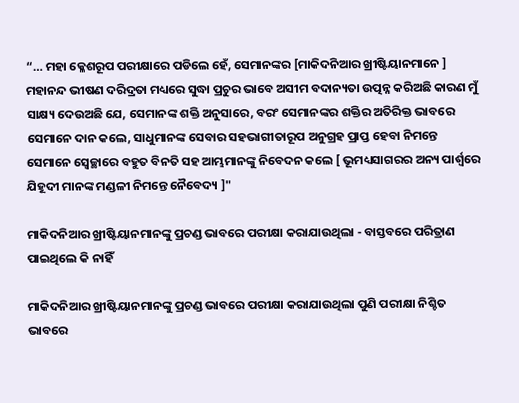“… ମହା କ୍ଳେଶରୂପ ପରୀକ୍ଷାରେ ପଡିଲେ ହେଁ, ସେମାନଙ୍କର [ମାକିଦନିଆର ଖ୍ରୀଷ୍ଟିୟାନମାନେ ] ମହାନନ୍ଦ ଭୀଷଣ ଦରିଦ୍ରତା ମଧ୍ୟରେ ସୁଦ୍ଧା ପ୍ରଚୁର ଭାବେ ଅସୀମ ବଦାନ୍ୟତା ଉତ୍ପନ୍ନ କରିଅଛି କାରଣ ମୁଁ ସାକ୍ଷ୍ୟ ଦେଉଅଛି ଯେ, ସେମାନଙ୍କ ଶକ୍ତି ଅନୁସାରେ, ବରଂ ସେମାନଙ୍କର ଶକ୍ତିର ଅତିରିକ୍ତ ଭାବରେ ସେମାନେ ଦାନ କଲେ, ସାଧୁମାନଙ୍କ ସେବାର ସହଭାଗୀତାରୂପ ଅନୁଗ୍ରହ ପ୍ରାପ୍ତ ହେବା ନିମନ୍ତେ ସେମାନେ ସ୍ୱେଚ୍ଛାରେ ବହୁତ ବିନତି ସହ ଆମ୍ଭମାନଙ୍କୁ ନିବେଦନ କଲେ [ ଭୂମଧ୍ୟସାଗରର ଅନ୍ୟ ପାର୍ଶ୍ୱରେ ଯିହୂଦୀ ମାନଙ୍କ ମଣ୍ଡଳୀ ନିମନ୍ତେ ନୈବେଦ୍ୟ ]"

ମାକିଦନିଆର ଖ୍ରୀଷ୍ଟିୟାନମାନଙ୍କୁ ପ୍ରଚଣ୍ଡ ଭାବରେ ପରୀକ୍ଷା କରାଯାଉଥିଲା - ବାସ୍ତବରେ ପରିତ୍ରାଣ ପାଇଥିଲେ କି ନାହିଁ

ମାକିଦନିଆର ଖ୍ରୀଷ୍ଟିୟାନମାନଙ୍କୁ ପ୍ରଚଣ୍ଡ ଭାବରେ ପରୀକ୍ଷା କରାଯାଉଥିଲା ପୁଣି ପରୀକ୍ଷା ନିଶ୍ଚିତ ଭାବରେ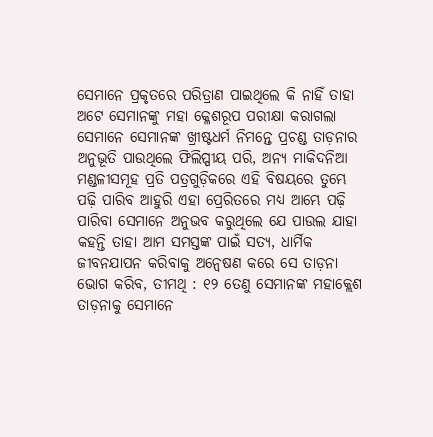ସେମାନେ ପ୍ରକୃତରେ ପରିତ୍ରାଣ ପାଇଥିଲେ କି ନାହିଁ ତାହା ଅଟେ ସେମାନଙ୍କୁ ମହା କ୍ଳେଶରୂପ ପରୀକ୍ଷା କରାଗଲା ସେମାନେ ସେମାନଙ୍କ ଖ୍ରୀଷ୍ଟଧର୍ମ ନିମନ୍ତେ ପ୍ରଚଣ୍ଡ ତାଡ଼ନାର ଅନୁଭୂତି ପାଉଥିଲେ ଫିଲିପ୍ପୀୟ ପରି, ଅନ୍ୟ ମାକିଦନିଆ ମଣ୍ଡଳୀସମୂହ ପ୍ରତି ପତ୍ରଗୁଡ଼ିକରେ ଏହି ବିଷୟରେ ତୁମ୍ଭେ ପଢ଼ି ପାରିବ ଆହୁରି ଏହା ପ୍ରେରିତରେ ମଧ୍ୟ ଆମ୍ଭେ ପଢ଼ି ପାରିବା ସେମାନେ ଅନୁଭବ କରୁଥିଲେ ଯେ ପାଉଲ ଯାହା କହନ୍ତି ତାହା ଆମ ସମସ୍ତଙ୍କ ପାଇଁ ସତ୍ୟ, ଧାର୍ମିକ ଜୀବନଯାପନ କରିବାକୁ ଅନ୍ୱେଷଣ କରେ ସେ ତାଡ଼ନା ଭୋଗ କରିବ, ତୀମଥି : ୧୨ ତେଣୁ ସେମାନଙ୍କ ମହାକ୍ଲେଶ ତାଡ଼ନାକୁ ସେମାନେ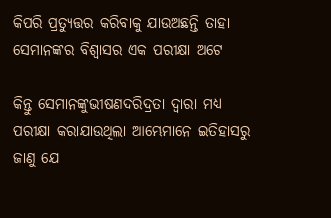କିପରି ପ୍ରତ୍ୟୁତ୍ତର କରିବାକୁ ଯାଉଅଛନ୍ତି ତାହା ସେମାନଙ୍କର ବିଶ୍ୱାସର ଏକ ପରୀକ୍ଷା ଅଟେ

କିନ୍ତୁ ସେମାନଙ୍କୁଭୀଷଣଦରିଦ୍ରତା ଦ୍ୱାରା ମଧ୍ୟ ପରୀକ୍ଷା କରାଯାଉଥିଲା ଆମ୍ଭେମାନେ ଇତିହାସରୁ ଜାଣୁ ଯେ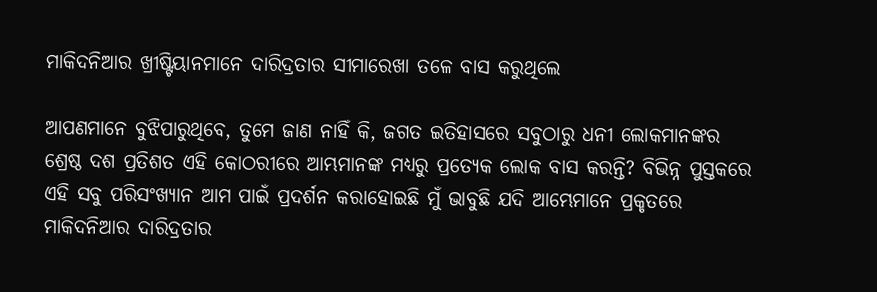ମାକିଦନିଆର ଖ୍ରୀଷ୍ଟିୟାନମାନେ ଦାରିଦ୍ରତାର ସୀମାରେଖା ତଳେ ବାସ କରୁଥିଲେ

ଆପଣମାନେ ବୁଝିପାରୁଥିବେ, ତୁମେ ଜାଣ ନାହିଁ କି, ଜଗତ ଇତିହାସରେ ସବୁଠାରୁ ଧନୀ ଲୋକମାନଙ୍କର ଶ୍ରେଷ୍ଠ ଦଶ ପ୍ରତିଶତ ଏହି କୋଠରୀରେ ଆମ୍ଭମାନଙ୍କ ମଧ୍ୟରୁ ପ୍ରତ୍ୟେକ ଲୋକ ବାସ କରନ୍ତି? ବିଭିନ୍ନ ପୁସ୍ତକରେ ଏହି ସବୁ ପରିସଂଖ୍ୟାନ ଆମ ପାଇଁ ପ୍ରଦର୍ଶନ କରାହୋଇଛି ମୁଁ ଭାବୁଛି ଯଦି ଆମ୍ଭେମାନେ ପ୍ରକୃତରେ ମାକିଦନିଆର ଦାରିଦ୍ରତାର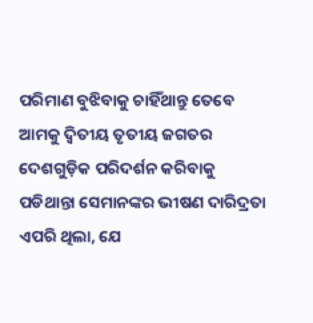ପରିମାଣ ବୁଝିବାକୁ ଚାହିଁଥାନ୍ତୁ ତେବେ ଆମକୁ ଦ୍ୱିତୀୟ ତୃତୀୟ ଜଗତର ଦେଶଗୁଡ଼ିକ ପରିଦର୍ଶନ କରିବାକୁ ପଡିଥାନ୍ତା ସେମାନଙ୍କର ଭୀଷଣ ଦାରିଦ୍ରତା ଏପରି ଥିଲା, ଯେ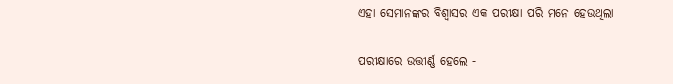ଏହା ସେମାନଙ୍କର ବିଶ୍ୱାସର ଏକ ପରୀକ୍ଷା ପରି ମନେ ହେଉଥିଲା

ପରୀକ୍ଷାରେ ଉତ୍ତୀର୍ଣ୍ଣ ହେଲେ -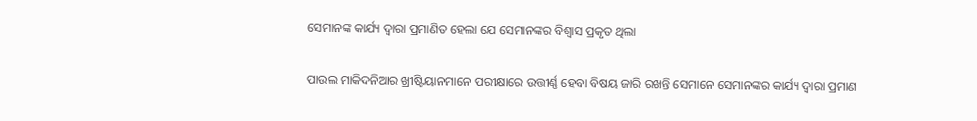ସେମାନଙ୍କ କାର୍ଯ୍ୟ ଦ୍ୱାରା ପ୍ରମାଣିତ ହେଲା ଯେ ସେମାନଙ୍କର ବିଶ୍ୱାସ ପ୍ରକୃତ ଥିଲା

ପାଉଲ ମାକିଦନିଆର ଖ୍ରୀଷ୍ଟିୟାନମାନେ ପରୀକ୍ଷାରେ ଉତ୍ତୀର୍ଣ୍ଣ ହେବା ବିଷୟ ଜାରି ରଖନ୍ତି ସେମାନେ ସେମାନଙ୍କର କାର୍ଯ୍ୟ ଦ୍ୱାରା ପ୍ରମାଣ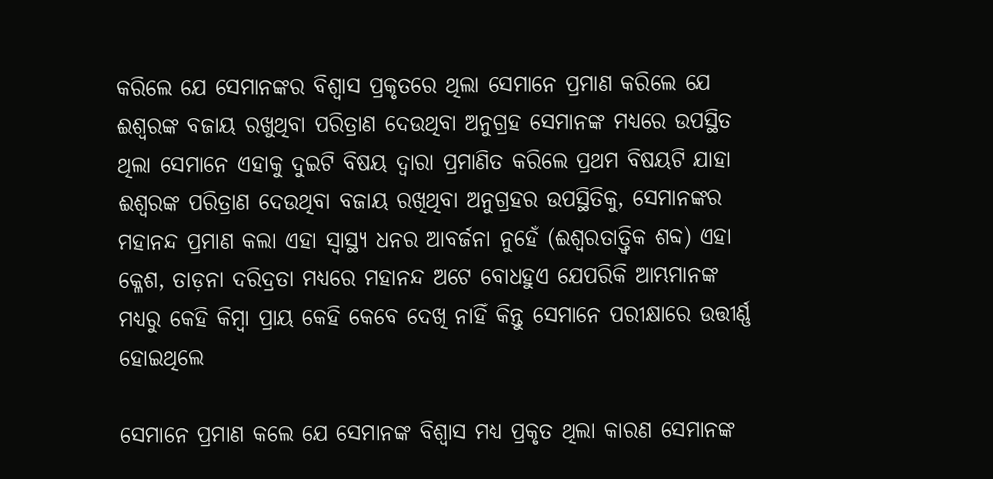କରିଲେ ଯେ ସେମାନଙ୍କର ବିଶ୍ୱାସ ପ୍ରକୃତରେ ଥିଲା ସେମାନେ ପ୍ରମାଣ କରିଲେ ଯେ ଈଶ୍ୱରଙ୍କ ବଜାୟ ରଖୁଥିବା ପରିତ୍ରାଣ ଦେଉଥିବା ଅନୁଗ୍ରହ ସେମାନଙ୍କ ମଧ୍ୟରେ ଉପସ୍ଥିତ ଥିଲା ସେମାନେ ଏହାକୁ ଦୁଇଟି ବିଷୟ ଦ୍ୱାରା ପ୍ରମାଣିତ କରିଲେ ପ୍ରଥମ ବିଷୟଟି ଯାହା ଈଶ୍ୱରଙ୍କ ପରିତ୍ରାଣ ଦେଉଥିବା ବଜାୟ ରଖିଥିବା ଅନୁଗ୍ରହର ଉପସ୍ଥିତିକୁ, ସେମାନଙ୍କର ମହାନନ୍ଦ ପ୍ରମାଣ କଲା ଏହା ସ୍ଵାସ୍ଥ୍ୟ ଧନର ଆବର୍ଜନା ନୁହେଁ (ଈଶ୍ୱରତାତ୍ତ୍ୱିକ ଶବ୍ଦ) ଏହା କ୍ଳେଶ, ତାଡ଼ନା ଦରିଦ୍ରତା ମଧ୍ୟରେ ମହାନନ୍ଦ ଅଟେ ବୋଧହୁଏ ଯେପରିକି ଆମ୍ଭମାନଙ୍କ ମଧ୍ୟରୁ କେହି କିମ୍ବା ପ୍ରାୟ କେହି କେବେ ଦେଖି ନାହିଁ କିନ୍ତୁ ସେମାନେ ପରୀକ୍ଷାରେ ଉତ୍ତୀର୍ଣ୍ଣ ହୋଇଥିଲେ

ସେମାନେ ପ୍ରମାଣ କଲେ ଯେ ସେମାନଙ୍କ ବିଶ୍ୱାସ ମଧ୍ୟ ପ୍ରକୃତ ଥିଲା କାରଣ ସେମାନଙ୍କ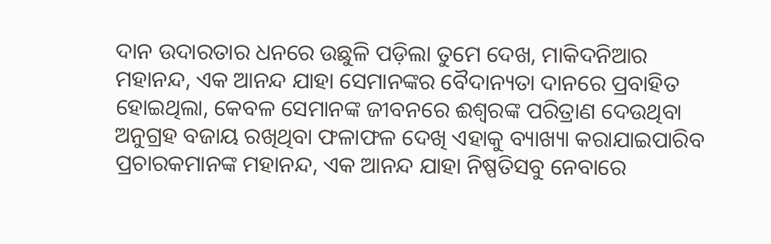ଦାନ ଉଦାରତାର ଧନରେ ଉଛୁଳି ପଡ଼ିଲା ତୁମେ ଦେଖ, ମାକିଦନିଆର ମହାନନ୍ଦ, ଏକ ଆନନ୍ଦ ଯାହା ସେମାନଙ୍କର ବୈଦାନ୍ୟତା ଦାନରେ ପ୍ରବାହିତ ହୋଇଥିଲା, କେବଳ ସେମାନଙ୍କ ଜୀବନରେ ଈଶ୍ୱରଙ୍କ ପରିତ୍ରାଣ ଦେଉଥିବା ଅନୁଗ୍ରହ ବଜାୟ ରଖିଥିବା ଫଳାଫଳ ଦେଖି ଏହାକୁ ବ୍ୟାଖ୍ୟା କରାଯାଇପାରିବ ପ୍ରଚାରକମାନଙ୍କ ମହାନନ୍ଦ, ଏକ ଆନନ୍ଦ ଯାହା ନିଷ୍ପତିସବୁ ନେବାରେ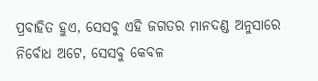ପ୍ରବାହିତ ହୁଏ, ସେସବୁ ଏହି ଜଗତର ମାନଦଣ୍ଡ ଅନୁସାରେ ନିର୍ବୋଧ ଅଟେ, ସେସବୁ କେବଳ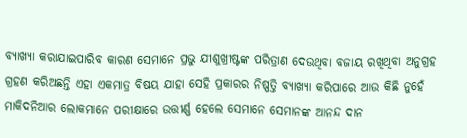ବ୍ୟାଖ୍ୟା କରାଯାଇପାରିବ କାରଣ ସେମାନେ ପ୍ରଭୁ ଯୀଶୁଖ୍ରୀଷ୍ଟଙ୍କ ପରିତ୍ରାଣ ଦେଉଥିବା ବଜାୟ ରଖିଥିବା ଅନୁଗ୍ରହ ଗ୍ରହଣ କରିଅଛନ୍ତି ଏହା ଏକମାତ୍ର ବିଷୟ ଯାହା ସେହି ପ୍ରକାରର ନିଷ୍ପତ୍ତି ବ୍ୟାଖ୍ୟା କରିପାରେ ଆଉ କିଛି ନୁହେଁ ମାକିଦନିଆର ଲୋକମାନେ ପରୀକ୍ଷାରେ ଉତ୍ତୀର୍ଣ୍ଣ ହେଲେ ସେମାନେ ସେମାନଙ୍କ ଆନନ୍ଦ ଦାନ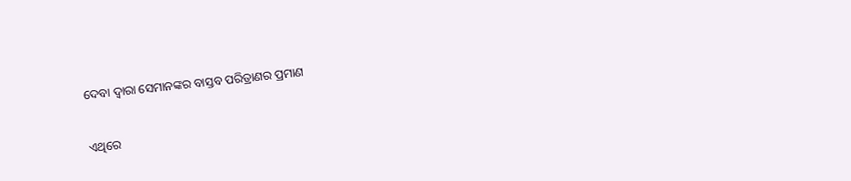ଦେବା ଦ୍ୱାରା ସେମାନଙ୍କର ବାସ୍ତବ ପରିତ୍ରାଣର ପ୍ରମାଣ

ଏଥିରେ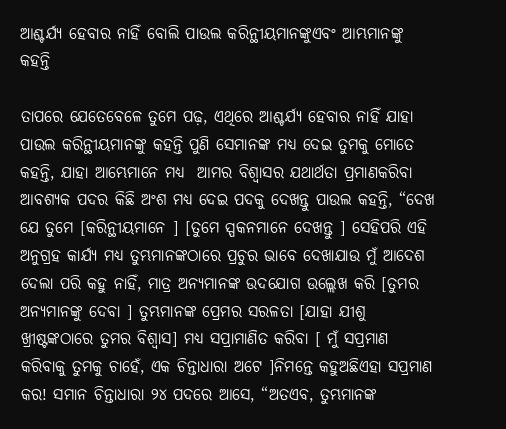ଆଶ୍ଚର୍ଯ୍ୟ ହେବାର ନାହିଁ ବୋଲି ପାଉଲ କରିନ୍ଥୀୟମାନଙ୍କୁଏବଂ ଆମ୍ଭମାନଙ୍କୁ କହନ୍ତି

ତାପରେ ଯେତେବେଳେ ତୁମେ ପଢ଼, ଏଥିରେ ଆଶ୍ଚର୍ଯ୍ୟ ହେବାର ନାହିଁ ଯାହା ପାଉଲ କରିନ୍ଥୀୟମାନଙ୍କୁ କହନ୍ତି ପୁଣି ସେମାନଙ୍କ ମଧ୍ୟ ଦେଇ ତୁମକୁ ମୋତେ କହନ୍ତି, ଯାହା ଆମ୍ଭେମାନେ ମଧ୍ୟ  ଆମର ବିଶ୍ୱାସର ଯଥାର୍ଥତା ପ୍ରମାଣକରିବା ଆବଶ୍ୟକ ପଦର କିଛି ଅଂଶ ମଧ୍ୟ ଦେଇ ପଦକୁ ଦେଖନ୍ତୁ ପାଉଲ କହନ୍ତି, “ଦେଖ ଯେ ତୁମେ [କରିନ୍ଥୀୟମାନେ ] [ତୁମେ ସ୍ପକନମାନେ ଦେଖନ୍ତୁ ] ସେହିପରି ଏହି ଅନୁଗ୍ରହ କାର୍ଯ୍ୟ ମଧ୍ୟ ତୁମ୍ଭମାନଙ୍କଠାରେ ପ୍ରଚୁର ଭାବେ ଦେଖାଯାଉ ମୁଁ ଆଦେଶ ଦେଲା ପରି କହୁ ନାହିଁ, ମାତ୍ର ଅନ୍ୟମାନଙ୍କ ଉଦଯୋଗ ଉଲ୍ଲେଖ କରି [ତୁମର ଅନ୍ୟମାନଙ୍କୁ ଦେବା ] ତୁମ୍ଭମାନଙ୍କ ପ୍ରେମର ସରଳତା [ଯାହା ଯୀଶୁ ଖ୍ରୀଷ୍ଟଙ୍କଠାରେ ତୁମର ବିଶ୍ୱାସ] ମଧ୍ୟ ସପ୍ରାମାଣିତ କରିବା [ ମୁଁ ସପ୍ରମାଣ କରିବାକୁ ତୁମକୁ ଚାହେଁ, ଏକ ଚିନ୍ତାଧାରା ଅଟେ ]ନିମନ୍ତେ କହୁଅଛିଏହା ସପ୍ରମାଣ କର! ସମାନ ଚିନ୍ତାଧାରା ୨୪ ପଦରେ ଆସେ, “ଅତଏବ, ତୁମ୍ଭମାନଙ୍କ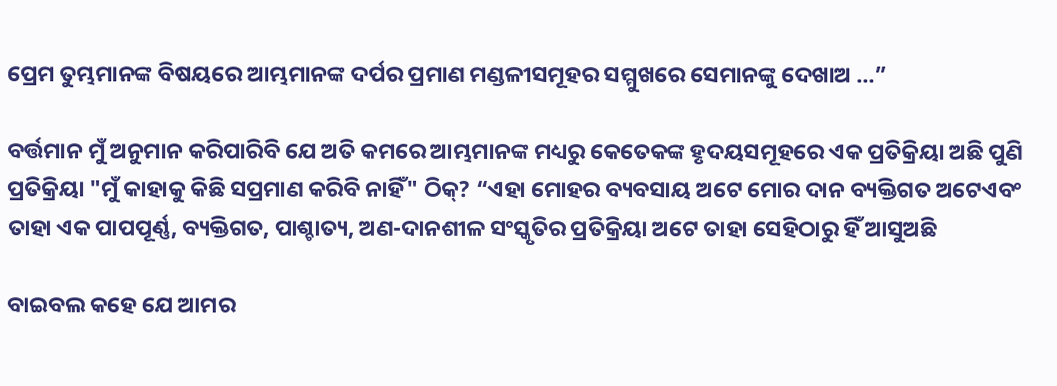ପ୍ରେମ ତୁମ୍ଭମାନଙ୍କ ବିଷୟରେ ଆମ୍ଭମାନଙ୍କ ଦର୍ପର ପ୍ରମାଣ ମଣ୍ଡଳୀସମୂହର ସମ୍ମୁଖରେ ସେମାନଙ୍କୁ ଦେଖାଅ …”

ବର୍ତ୍ତମାନ ମୁଁ ଅନୁମାନ କରିପାରିବି ଯେ ଅତି କମରେ ଆମ୍ଭମାନଙ୍କ ମଧ୍ୟରୁ କେତେକଙ୍କ ହୃଦୟସମୂହରେ ଏକ ପ୍ରତିକ୍ରିୟା ଅଛି ପୁଣି ପ୍ରତିକ୍ରିୟା "ମୁଁ କାହାକୁ କିଛି ସପ୍ରମାଣ କରିବି ନାହିଁ" ଠିକ୍? “ଏହା ମୋହର ବ୍ୟବସାୟ ଅଟେ ମୋର ଦାନ ବ୍ୟକ୍ତିଗତ ଅଟେଏବଂ ତାହା ଏକ ପାପପୂର୍ଣ୍ଣ, ବ୍ୟକ୍ତିଗତ, ପାଶ୍ଚାତ୍ୟ, ଅଣ-ଦାନଶୀଳ ସଂସ୍କୃତିର ପ୍ରତିକ୍ରିୟା ଅଟେ ତାହା ସେହିଠାରୁ ହିଁ ଆସୁଅଛି

ବାଇବଲ କହେ ଯେ ଆମର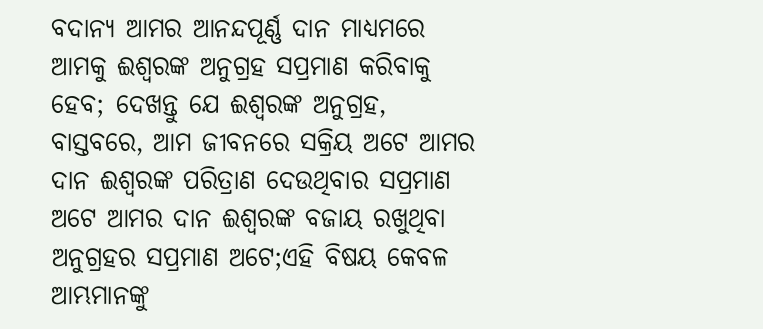ବଦାନ୍ୟ ଆମର ଆନନ୍ଦପୂର୍ଣ୍ଣ ଦାନ ମାଧ୍ୟମରେ ଆମକୁ ଈଶ୍ୱରଙ୍କ ଅନୁଗ୍ରହ ସପ୍ରମାଣ କରିବାକୁ ହେବ; ଦେଖନ୍ତୁ ଯେ ଈଶ୍ୱରଙ୍କ ଅନୁଗ୍ରହ, ବାସ୍ତବରେ, ଆମ ଜୀବନରେ ସକ୍ରିୟ ଅଟେ ଆମର ଦାନ ଈଶ୍ୱରଙ୍କ ପରିତ୍ରାଣ ଦେଉଥିବାର ସପ୍ରମାଣ ଅଟେ ଆମର ଦାନ ଈଶ୍ୱରଙ୍କ ବଜାୟ ରଖୁଥିବା ଅନୁଗ୍ରହର ସପ୍ରମାଣ ଅଟେ;ଏହି ବିଷୟ କେବଳ ଆମ୍ଭମାନଙ୍କୁ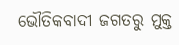ଭୌତିକବାଦୀ ଜଗତରୁ ମୁକ୍ତ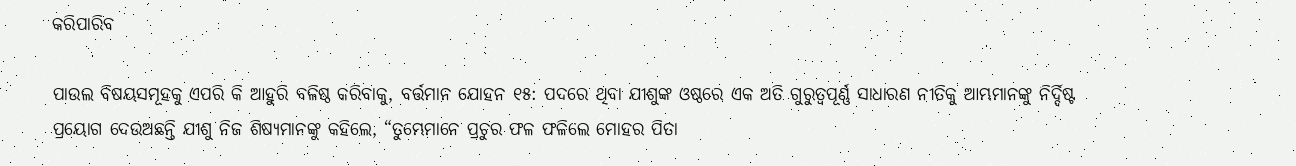କରିପାରିବ

ପାଉଲ ବିଷୟସମୂହକୁ ଏପରି କି ଆହୁରି ବଳିଷ୍ଠ କରିବାକୁ, ବର୍ତ୍ତମାନ ଯୋହନ ୧୫: ପଦରେ ଥିବା ଯୀଶୁଙ୍କ ଓଷ୍ଠରେ ଏକ ଅତି ଗୁରୁତ୍ୱପୂର୍ଣ୍ଣ ସାଧାରଣ ନୀତିକୁ ଆମ୍ଭମାନଙ୍କୁ ନିର୍ଦ୍ଦିଷ୍ଟ ପ୍ରୟୋଗ ଦେଉଅଛନ୍ତି ଯୀଶୁ ନିଜ ଶିଷ୍ୟମାନଙ୍କୁ କହିଲେ, “ତୁମ୍ଭେମାନେ ପ୍ରଚୁର ଫଳ ଫଳିଲେ ମୋହର ପିତା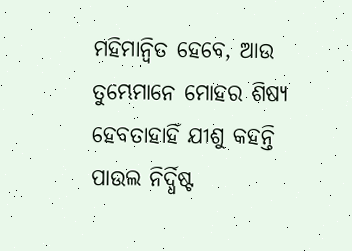ମହିମାନ୍ଵିତ ହେବେ, ଆଉ ତୁମ୍ଭେମାନେ ମୋହର ଶିଷ୍ୟ ହେବତାହାହିଁ ଯୀଶୁ କହନ୍ତି ପାଉଲ ନିର୍ଦ୍ଧିଷ୍ଟ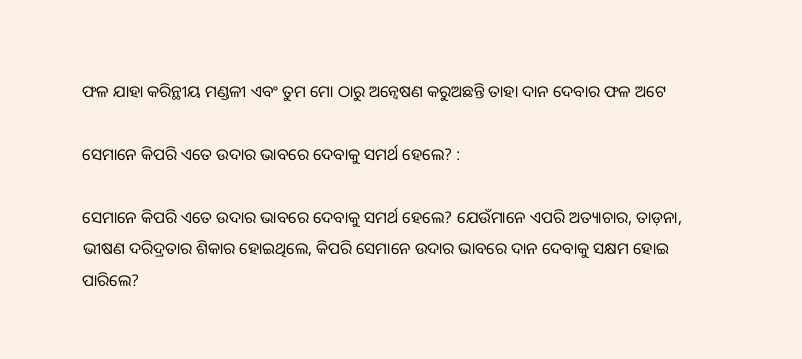ଫଳ ଯାହା କରିନ୍ଥୀୟ ମଣ୍ଡଳୀ ଏବଂ ତୁମ ମୋ ଠାରୁ ଅନ୍ୱେଷଣ କରୁଅଛନ୍ତି ତାହା ଦାନ ଦେବାର ଫଳ ଅଟେ

ସେମାନେ କିପରି ଏତେ ଉଦାର ଭାବରେ ଦେବାକୁ ସମର୍ଥ ହେଲେ? :

ସେମାନେ କିପରି ଏତେ ଉଦାର ଭାବରେ ଦେବାକୁ ସମର୍ଥ ହେଲେ? ଯେଉଁମାନେ ଏପରି ଅତ୍ୟାଚାର, ତାଡ଼ନା, ଭୀଷଣ ଦରିଦ୍ରତାର ଶିକାର ହୋଇଥିଲେ, କିପରି ସେମାନେ ଉଦାର ଭାବରେ ଦାନ ଦେବାକୁ ସକ୍ଷମ ହୋଇ ପାରିଲେ?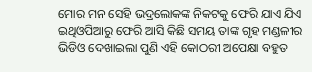ମୋର ମନ ସେହି ଭଦ୍ରଲୋକଙ୍କ ନିକଟକୁ ଫେରି ଯାଏ ଯିଏ ଇଥିଓପିଆରୁ ଫେରି ଆସି କିଛି ସମୟ ତାଙ୍କ ଗୃହ ମଣ୍ଡଳୀର ଭିଡିଓ ଦେଖାଇଲା ପୁଣି ଏହି କୋଠରୀ ଅପେକ୍ଷା ବହୁତ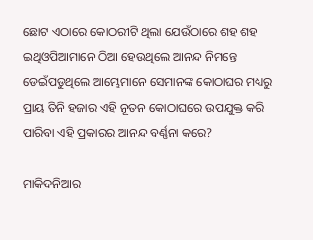ଛୋଟ ଏଠାରେ କୋଠରୀଟି ଥିଲା ଯେଉଁଠାରେ ଶହ ଶହ ଇଥିଓପିଆମାନେ ଠିଆ ହେଉଥିଲେ ଆନନ୍ଦ ନିମନ୍ତେ ଡେଇଁପଡୁଥିଲେ ଆମ୍ଭେମାନେ ସେମାନଙ୍କ କୋଠାଘର ମଧ୍ୟରୁ ପ୍ରାୟ ତିନି ହଜାର ଏହି ନୂତନ କୋଠାଘରେ ଉପଯୁକ୍ତ କରି ପାରିବା ଏହି ପ୍ରକାରର ଆନନ୍ଦ ବର୍ଣ୍ଣନା କରେ?

ମାକିଦନିଆର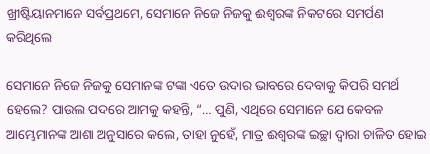ଖ୍ରୀଷ୍ଟିୟାନମାନେ ସର୍ବପ୍ରଥମେ, ସେମାନେ ନିଜେ ନିଜକୁ ଈଶ୍ୱରଙ୍କ ନିକଟରେ ସମର୍ପଣ କରିଥିଲେ

ସେମାନେ ନିଜେ ନିଜକୁ ସେମାନଙ୍କ ଟଙ୍କା ଏତେ ଉଦାର ଭାବରେ ଦେବାକୁ କିପରି ସମର୍ଥ ହେଲେ? ପାଉଲ ପଦରେ ଆମକୁ କହନ୍ତି, “… ପୁଣି, ଏଥିରେ ସେମାନେ ଯେ କେବଳ ଆମ୍ଭେମାନଙ୍କ ଆଶା ଅନୁସାରେ କଲେ, ତାହା ନୁହେଁ, ମାତ୍ର ଈଶ୍ୱରଙ୍କ ଇଚ୍ଛା ଦ୍ଵାରା ଚାଳିତ ହୋଇ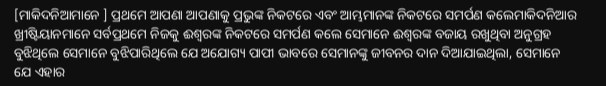[ମାକିଦନିଆମାନେ ] ପ୍ରଥମେ ଆପଣା ଆପଣାକୁ ପ୍ରଭୁଙ୍କ ନିକଟରେ ଏବଂ ଆମ୍ଭମାନଙ୍କ ନିକଟରେ ସମର୍ପଣ କଲେମାକିଦନିଆର ଖ୍ରୀଷ୍ଟିୟାନମାନେ ସର୍ବପ୍ରଥମେ ନିଜକୁ ଈଶ୍ୱରଙ୍କ ନିକଟରେ ସମର୍ପଣ କଲେ ସେମାନେ ଈଶ୍ୱରଙ୍କ ବଜାୟ ରଖୁଥିବା ଅନୁଗ୍ରହ ବୁଝିଥିଲେ ସେମାନେ ବୁଝିପାରିଥିଲେ ଯେ ଅଯୋଗ୍ୟ ପାପୀ ଭାବରେ ସେମାନଙ୍କୁ ଜୀବନର ଦାନ ଦିଆଯାଇଥିଲା, ସେମାନେ ଯେ ଏହାର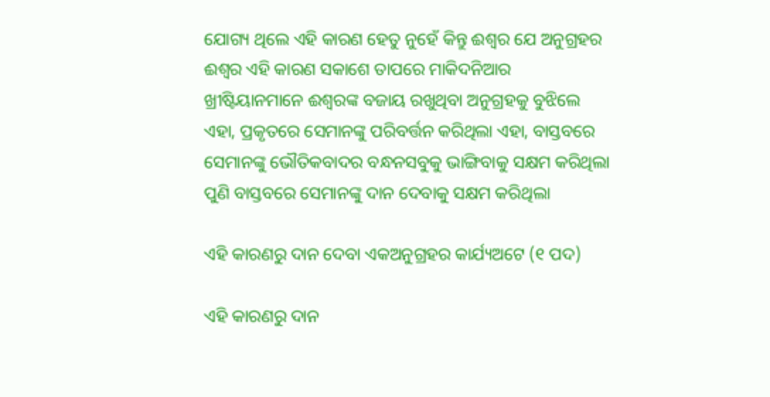ଯୋଗ୍ୟ ଥିଲେ ଏହି କାରଣ ହେତୁ ନୁହେଁ କିନ୍ତୁ ଈଶ୍ୱର ଯେ ଅନୁଗ୍ରହର ଈଶ୍ୱର ଏହି କାରଣ ସକାଶେ ତାପରେ ମାକିଦନିଆର ଖ୍ରୀଷ୍ଟିୟାନମାନେ ଈଶ୍ୱରଙ୍କ ବଜାୟ ରଖୁଥିବା ଅନୁଗ୍ରହକୁ ବୁଝିଲେ ଏହା, ପ୍ରକୃତରେ ସେମାନଙ୍କୁ ପରିବର୍ତ୍ତନ କରିଥିଲା ଏହା, ବାସ୍ତବରେ ସେମାନଙ୍କୁ ଭୌତିକବାଦର ବନ୍ଧନସବୁକୁ ଭାଙ୍ଗିବାକୁ ସକ୍ଷମ କରିଥିଲା ପୁଣି ବାସ୍ତବରେ ସେମାନଙ୍କୁ ଦାନ ଦେବାକୁ ସକ୍ଷମ କରିଥିଲା

ଏହି କାରଣରୁ ଦାନ ଦେବା ଏକଅନୁଗ୍ରହର କାର୍ଯ୍ୟଅଟେ (୧ ପଦ)

ଏହି କାରଣରୁ ଦାନ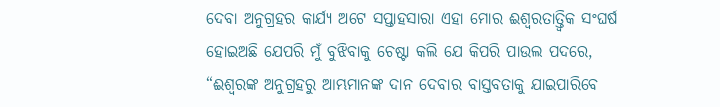ଦେବା ଅନୁଗ୍ରହର କାର୍ଯ୍ୟ ଅଟେ ସପ୍ତାହସାରା ଏହା ମୋର ଈଶ୍ୱରତାତ୍ତ୍ୱିକ ସଂଘର୍ଷ ହୋଇଅଛି ଯେପରି ମୁଁ ବୁଝିବାକୁ ଚେଷ୍ଟା କଲି ଯେ କିପରି ପାଉଲ ପଦରେ, “ଈଶ୍ୱରଙ୍କ ଅନୁଗ୍ରହରୁ ଆମ୍ଭମାନଙ୍କ ଦାନ ଦେବାର ବାସ୍ତବତାକୁ ଯାଇପାରିବେ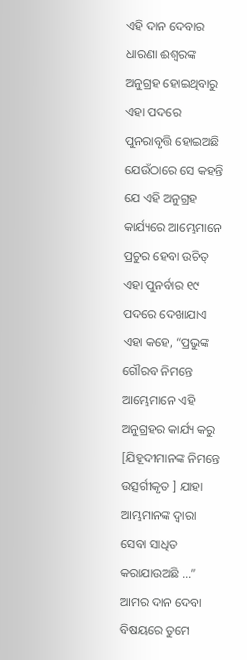ଏହି ଦାନ ଦେବାର ଧାରଣା ଈଶ୍ୱରଙ୍କ ଅନୁଗ୍ରହ ହୋଇଥିବାରୁ ଏହା ପଦରେ ପୁନରାବୃତ୍ତି ହୋଇଅଛି ଯେଉଁଠାରେ ସେ କହନ୍ତି ଯେ ଏହି ଅନୁଗ୍ରହ କାର୍ଯ୍ୟରେ ଆମ୍ଭେମାନେ ପ୍ରଚୁର ହେବା ଉଚିତ୍ ଏହା ପୁନର୍ବାର ୧୯ ପଦରେ ଦେଖାଯାଏ ଏହା କହେ, “ପ୍ରଭୁଙ୍କ ଗୌରବ ନିମନ୍ତେ ଆମ୍ଭେମାନେ ଏହି ଅନୁଗ୍ରହର କାର୍ଯ୍ୟ କରୁ [ଯିହୂଦୀମାନଙ୍କ ନିମନ୍ତେ ଉତ୍ସର୍ଗୀକୃତ ] ଯାହା ଆମ୍ଭମାନଙ୍କ ଦ୍ୱାରା ସେବା ସାଧିତ କରାଯାଉଅଛି …” ଆମର ଦାନ ଦେବା ବିଷୟରେ ତୁମେ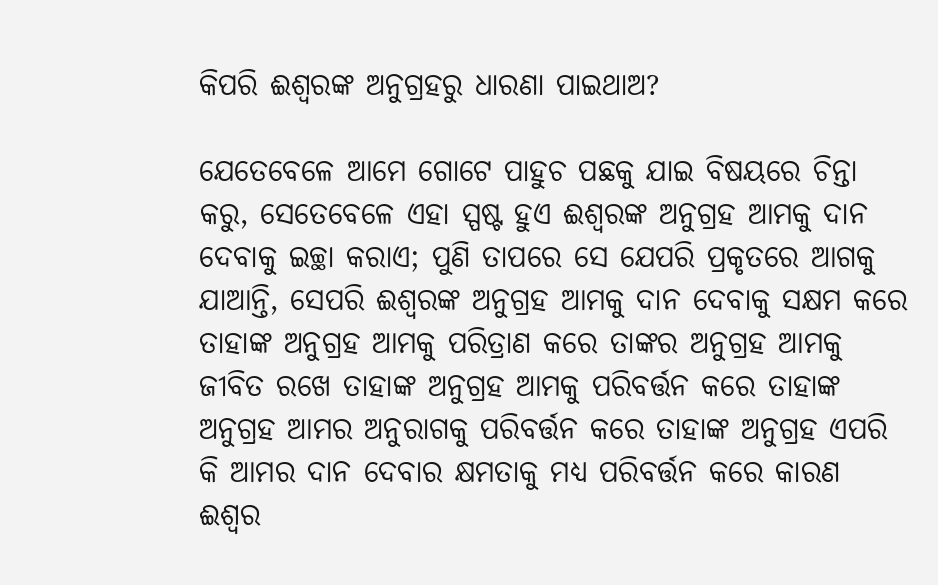କିପରି ଈଶ୍ୱରଙ୍କ ଅନୁଗ୍ରହରୁ ଧାରଣା ପାଇଥାଅ?

ଯେତେବେଳେ ଆମେ ଗୋଟେ ପାହୁଚ ପଛକୁ ଯାଇ ବିଷୟରେ ଚିନ୍ତା କରୁ, ସେତେବେଳେ ଏହା ସ୍ପଷ୍ଟ ହୁଏ ଈଶ୍ୱରଙ୍କ ଅନୁଗ୍ରହ ଆମକୁ ଦାନ ଦେବାକୁ ଇଚ୍ଛା କରାଏ; ପୁଣି ତାପରେ ସେ ଯେପରି ପ୍ରକୃତରେ ଆଗକୁ ଯାଆନ୍ତି, ସେପରି ଈଶ୍ୱରଙ୍କ ଅନୁଗ୍ରହ ଆମକୁ ଦାନ ଦେବାକୁ ସକ୍ଷମ କରେ ତାହାଙ୍କ ଅନୁଗ୍ରହ ଆମକୁ ପରିତ୍ରାଣ କରେ ତାଙ୍କର ଅନୁଗ୍ରହ ଆମକୁ ଜୀବିତ ରଖେ ତାହାଙ୍କ ଅନୁଗ୍ରହ ଆମକୁ ପରିବର୍ତ୍ତନ କରେ ତାହାଙ୍କ ଅନୁଗ୍ରହ ଆମର ଅନୁରାଗକୁ ପରିବର୍ତ୍ତନ କରେ ତାହାଙ୍କ ଅନୁଗ୍ରହ ଏପରି କି ଆମର ଦାନ ଦେବାର କ୍ଷମତାକୁ ମଧ୍ୟ ପରିବର୍ତ୍ତନ କରେ କାରଣ ଈଶ୍ୱର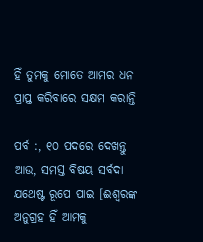ହିଁ ତୁମକୁ ମୋତେ ଆମର ଧନ ପ୍ରାପ୍ତ କରିବାରେ ସକ୍ଷମ କରାନ୍ତି

ପର୍ବ :, ୧୦ ପଦରେ ଦେଖନ୍ତୁ ଆଉ, ସମସ୍ତ ବିଷୟ ସର୍ବଦା ଯଥେଷ୍ଟ ରୂପେ ପାଇ [ଈଶ୍ୱରଙ୍କ ଅନୁଗ୍ରହ ହିଁ ଆମକୁ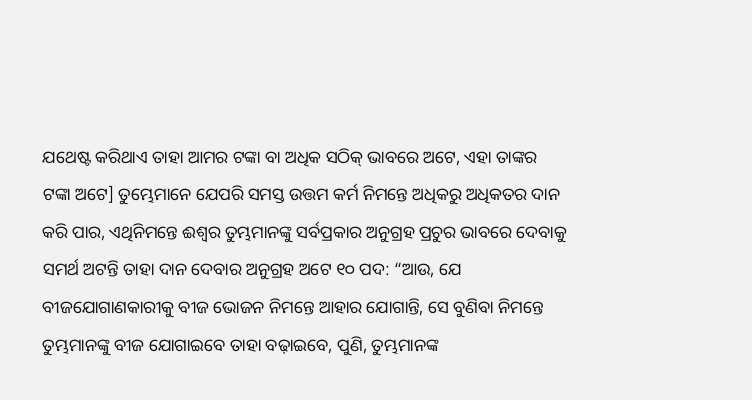ଯଥେଷ୍ଟ କରିଥାଏ ତାହା ଆମର ଟଙ୍କା ବା ଅଧିକ ସଠିକ୍ ଭାବରେ ଅଟେ, ଏହା ତାଙ୍କର ଟଙ୍କା ଅଟେ] ତୁମ୍ଭେମାନେ ଯେପରି ସମସ୍ତ ଉତ୍ତମ କର୍ମ ନିମନ୍ତେ ଅଧିକରୁ ଅଧିକତର ଦାନ କରି ପାର, ଏଥିନିମନ୍ତେ ଈଶ୍ୱର ତୁମ୍ଭମାନଙ୍କୁ ସର୍ବପ୍ରକାର ଅନୁଗ୍ରହ ପ୍ରଚୁର ଭାବରେ ଦେବାକୁ ସମର୍ଥ ଅଟନ୍ତି ତାହା ଦାନ ଦେବାର ଅନୁଗ୍ରହ ଅଟେ ୧୦ ପଦ: “ଆଉ, ଯେ ବୀଜଯୋଗାଣକାରୀକୁ ବୀଜ ଭୋଜନ ନିମନ୍ତେ ଆହାର ଯୋଗାନ୍ତି, ସେ ବୁଣିବା ନିମନ୍ତେ ତୁମ୍ଭମାନଙ୍କୁ ବୀଜ ଯୋଗାଇବେ ତାହା ବଢ଼ାଇବେ, ପୁଣି, ତୁମ୍ଭମାନଙ୍କ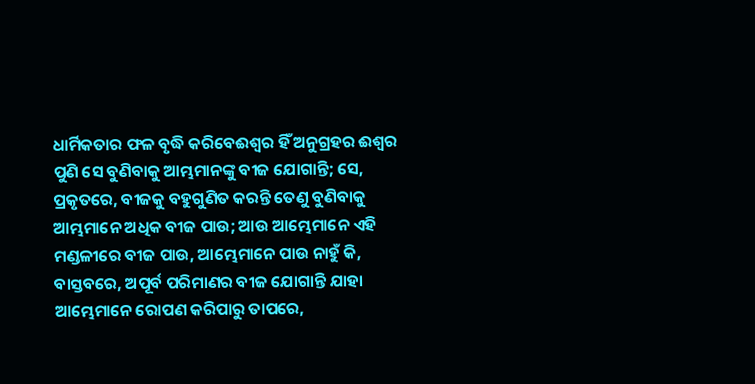ଧାର୍ମିକତାର ଫଳ ବୃଦ୍ଧି କରିବେଈଶ୍ୱର ହିଁ ଅନୁଗ୍ରହର ଈଶ୍ୱର ପୁଣି ସେ ବୁଣିବାକୁ ଆମ୍ଭମାନଙ୍କୁ ବୀଜ ଯୋଗାନ୍ତି; ସେ, ପ୍ରକୃତରେ, ବୀଜକୁ ବହୁଗୁଣିତ କରନ୍ତି ତେଣୁ ବୁଣିବାକୁ ଆମ୍ଭମାନେ ଅଧିକ ବୀଜ ପାଉ; ଆଉ ଆମ୍ଭେମାନେ ଏହି ମଣ୍ଡଳୀରେ ବୀଜ ପାଉ, ଆମ୍ଭେମାନେ ପାଉ ନାହୁଁ କି, ବାସ୍ତବରେ, ଅପୂର୍ବ ପରିମାଣର ବୀଜ ଯୋଗାନ୍ତି ଯାହା ଆମ୍ଭେମାନେ ରୋପଣ କରିପାରୁ ତାପରେ,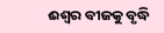ଈଶ୍ୱର ବୀଜକୁ ବୃଦ୍ଧି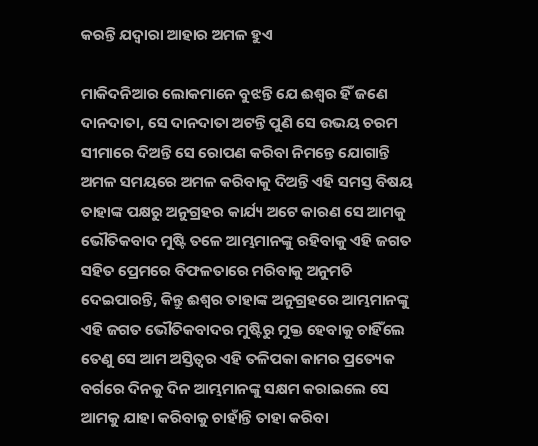କରନ୍ତି ଯଦ୍ୱାରା ଆହାର ଅମଳ ହୁଏ

ମାକିଦନିଆର ଲୋକମାନେ ବୁଝନ୍ତି ଯେ ଈଶ୍ୱର ହିଁ ଜଣେ ଦାନଦାତା, ସେ ଦାନଦାତା ଅଟନ୍ତି ପୁଣି ସେ ଉଭୟ ଚରମ ସୀମାରେ ଦିଅନ୍ତି ସେ ରୋପଣ କରିବା ନିମନ୍ତେ ଯୋଗାନ୍ତି ଅମଳ ସମୟରେ ଅମଳ କରିବାକୁ ଦିଅନ୍ତି ଏହି ସମସ୍ତ ବିଷୟ ତାହାଙ୍କ ପକ୍ଷରୁ ଅନୁଗ୍ରହର କାର୍ଯ୍ୟ ଅଟେ କାରଣ ସେ ଆମକୁ ଭୌତିକବାଦ ମୁଷ୍ଟି ତଳେ ଆମ୍ଭମାନଙ୍କୁ ରହିବାକୁ ଏହି ଜଗତ ସହିତ ପ୍ରେମରେ ବିଫଳତାରେ ମରିବାକୁ ଅନୁମତି ଦେଇପାରନ୍ତି, କିନ୍ତୁ ଈଶ୍ୱର ତାହାଙ୍କ ଅନୁଗ୍ରହରେ ଆମ୍ଭମାନଙ୍କୁ ଏହି ଜଗତ ଭୌତିକବାଦର ମୁଷ୍ଟିରୁ ମୁକ୍ତ ହେବାକୁ ଚାହିଁଲେ ତେଣୁ ସେ ଆମ ଅସ୍ତିତ୍ୱର ଏହି ତଳିପକା କାମର ପ୍ରତ୍ୟେକ ବର୍ଗରେ ଦିନକୁ ଦିନ ଆମ୍ଭମାନଙ୍କୁ ସକ୍ଷମ କରାଇଲେ ସେ ଆମକୁ ଯାହା କରିବାକୁ ଚାହାଁନ୍ତି ତାହା କରିବା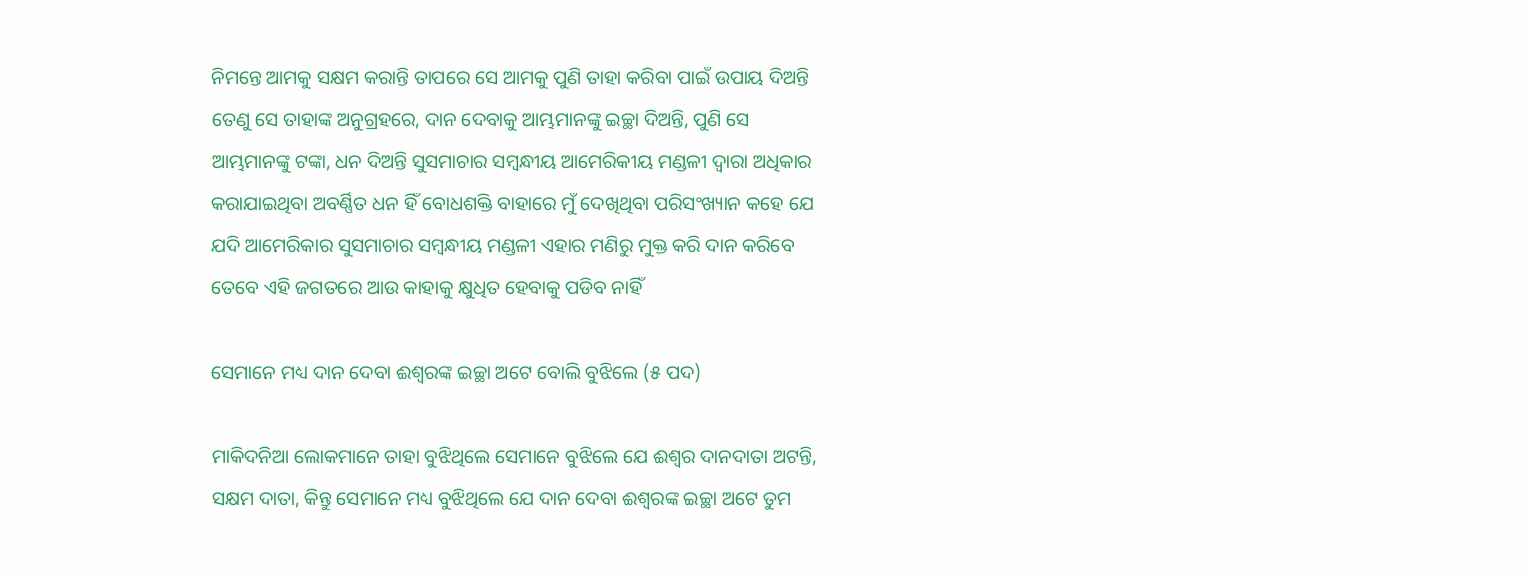ନିମନ୍ତେ ଆମକୁ ସକ୍ଷମ କରାନ୍ତି ତାପରେ ସେ ଆମକୁ ପୁଣି ତାହା କରିବା ପାଇଁ ଉପାୟ ଦିଅନ୍ତି ତେଣୁ ସେ ତାହାଙ୍କ ଅନୁଗ୍ରହରେ, ଦାନ ଦେବାକୁ ଆମ୍ଭମାନଙ୍କୁ ଇଚ୍ଛା ଦିଅନ୍ତି, ପୁଣି ସେ ଆମ୍ଭମାନଙ୍କୁ ଟଙ୍କା, ଧନ ଦିଅନ୍ତି ସୁସମାଚାର ସମ୍ବନ୍ଧୀୟ ଆମେରିକୀୟ ମଣ୍ଡଳୀ ଦ୍ୱାରା ଅଧିକାର କରାଯାଇଥିବା ଅବର୍ଣ୍ଣିତ ଧନ ହିଁ ବୋଧଶକ୍ତି ବାହାରେ ମୁଁ ଦେଖିଥିବା ପରିସଂଖ୍ୟାନ କହେ ଯେ ଯଦି ଆମେରିକାର ସୁସମାଚାର ସମ୍ବନ୍ଧୀୟ ମଣ୍ଡଳୀ ଏହାର ମଣିରୁ ମୁକ୍ତ କରି ଦାନ କରିବେ ତେବେ ଏହି ଜଗତରେ ଆଉ କାହାକୁ କ୍ଷୁଧିତ ହେବାକୁ ପଡିବ ନାହିଁ

ସେମାନେ ମଧ୍ୟ ଦାନ ଦେବା ଈଶ୍ୱରଙ୍କ ଇଚ୍ଛା ଅଟେ ବୋଲି ବୁଝିଲେ (୫ ପଦ)

ମାକିଦନିଆ ଲୋକମାନେ ତାହା ବୁଝିଥିଲେ ସେମାନେ ବୁଝିଲେ ଯେ ଈଶ୍ୱର ଦାନଦାତା ଅଟନ୍ତି, ସକ୍ଷମ ଦାତା, କିନ୍ତୁ ସେମାନେ ମଧ୍ୟ ବୁଝିଥିଲେ ଯେ ଦାନ ଦେବା ଈଶ୍ୱରଙ୍କ ଇଚ୍ଛା ଅଟେ ତୁମ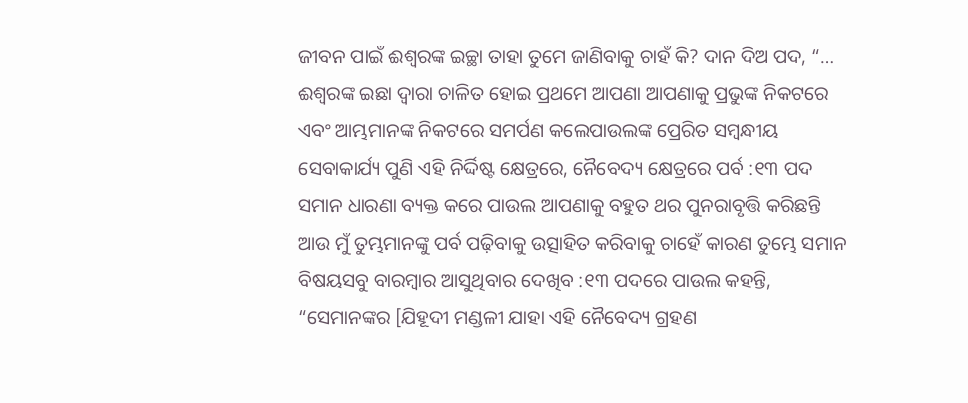ଜୀବନ ପାଇଁ ଈଶ୍ୱରଙ୍କ ଇଚ୍ଛା ତାହା ତୁମେ ଜାଣିବାକୁ ଚାହଁ କି? ଦାନ ଦିଅ ପଦ, “… ଈଶ୍ୱରଙ୍କ ଇଛା ଦ୍ୱାରା ଚାଳିତ ହୋଇ ପ୍ରଥମେ ଆପଣା ଆପଣାକୁ ପ୍ରଭୁଙ୍କ ନିକଟରେ ଏବଂ ଆମ୍ଭମାନଙ୍କ ନିକଟରେ ସମର୍ପଣ କଲେପାଉଲଙ୍କ ପ୍ରେରିତ ସମ୍ବନ୍ଧୀୟ ସେବାକାର୍ଯ୍ୟ ପୁଣି ଏହି ନିର୍ଦ୍ଦିଷ୍ଟ କ୍ଷେତ୍ରରେ, ନୈବେଦ୍ୟ କ୍ଷେତ୍ରରେ ପର୍ବ :୧୩ ପଦ ସମାନ ଧାରଣା ବ୍ୟକ୍ତ କରେ ପାଉଲ ଆପଣାକୁ ବହୁତ ଥର ପୁନରାବୃତ୍ତି କରିଛନ୍ତି ଆଉ ମୁଁ ତୁମ୍ଭମାନଙ୍କୁ ପର୍ବ ପଢ଼ିବାକୁ ଉତ୍ସାହିତ କରିବାକୁ ଚାହେଁ କାରଣ ତୁମ୍ଭେ ସମାନ ବିଷୟସବୁ ବାରମ୍ବାର ଆସୁଥିବାର ଦେଖିବ :୧୩ ପଦରେ ପାଉଲ କହନ୍ତି, “ସେମାନଙ୍କର [ଯିହୂଦୀ ମଣ୍ଡଳୀ ଯାହା ଏହି ନୈବେଦ୍ୟ ଗ୍ରହଣ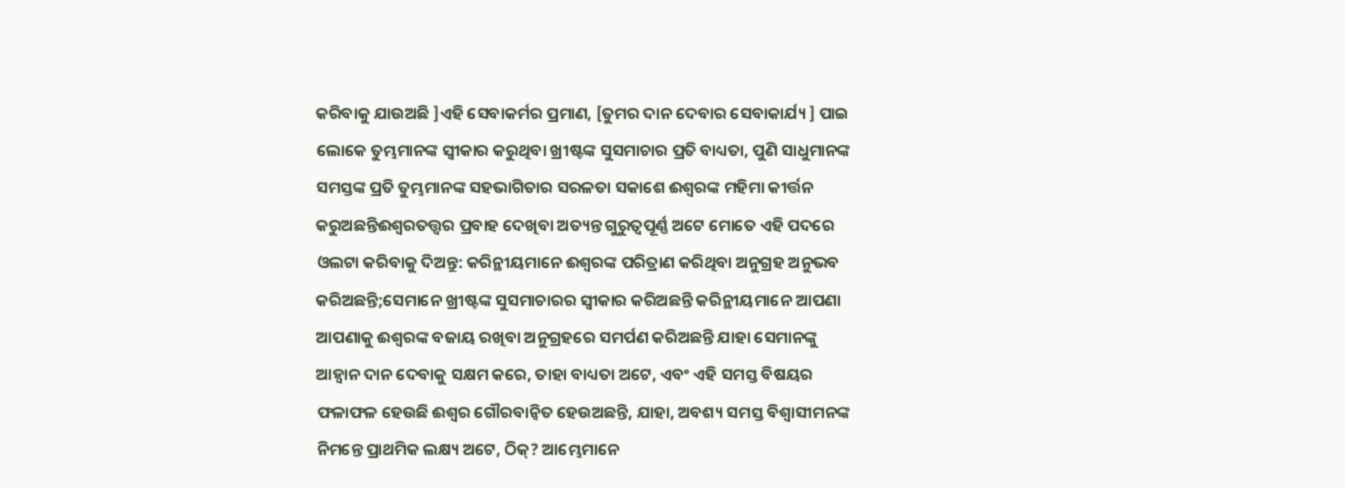କରିବାକୁ ଯାଉଅଛି ]ଏହି ସେବାକର୍ମର ପ୍ରମାଣ, [ତୁମର ଦାନ ଦେବାର ସେବାକାର୍ଯ୍ୟ ] ପାଇ ଲୋକେ ତୁମ୍ଭମାନଙ୍କ ସ୍ବୀକାର କରୁଥିବା ଖ୍ରୀଷ୍ଟଙ୍କ ସୁସମାଚାର ପ୍ରତି ବାଧ୍ୟତା, ପୁଣି ସାଧୁମାନଙ୍କ ସମସ୍ତଙ୍କ ପ୍ରତି ତୁମ୍ଭମାନଙ୍କ ସହଭାଗିତାର ସରଳତା ସକାଶେ ଈଶ୍ୱରଙ୍କ ମହିମା କୀର୍ତ୍ତନ କରୁଅଛନ୍ତିଈଶ୍ୱରତତ୍ତ୍ୱର ପ୍ରବାହ ଦେଖିବା ଅତ୍ୟନ୍ତ ଗୁରୁତ୍ୱପୂର୍ଣ୍ଣ ଅଟେ ମୋତେ ଏହି ପଦରେ ଓଲଟା କରିବାକୁ ଦିଅନ୍ତୁ: କରିନ୍ଥୀୟମାନେ ଈଶ୍ୱରଙ୍କ ପରିତ୍ରାଣ କରିଥିବା ଅନୁଗ୍ରହ ଅନୁଭବ କରିଅଛନ୍ତି;ସେମାନେ ଖ୍ରୀଷ୍ଟଙ୍କ ସୁସମାଚାରର ସ୍ୱୀକାର କରିଅଛନ୍ତି କରିନ୍ଥୀୟମାନେ ଆପଣା ଆପଣାକୁ ଈଶ୍ୱରଙ୍କ ବଜାୟ ରଖିବା ଅନୁଗ୍ରହରେ ସମର୍ପଣ କରିଅଛନ୍ତି ଯାହା ସେମାନଙ୍କୁ ଆହ୍ୱାନ ଦାନ ଦେବାକୁ ସକ୍ଷମ କରେ, ତାହା ବାଧ୍ୟତା ଅଟେ, ଏବଂ ଏହି ସମସ୍ତ ବିଷୟର ଫଳାଫଳ ହେଉଛି ଈଶ୍ୱର ଗୌରବାନ୍ୱିତ ହେଉଅଛନ୍ତି, ଯାହା, ଅବଶ୍ୟ ସମସ୍ତ ବିଶ୍ୱାସୀମନଙ୍କ ନିମନ୍ତେ ପ୍ରାଥମିକ ଲକ୍ଷ୍ୟ ଅଟେ, ଠିକ୍? ଆମ୍ଭେମାନେ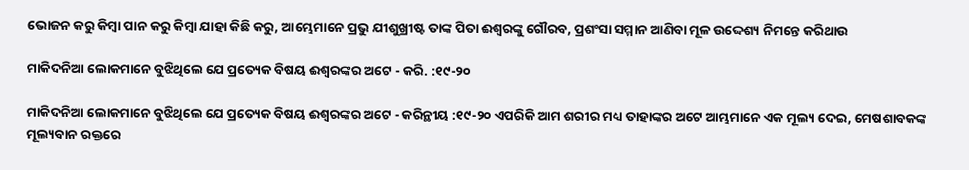ଭୋଜନ କରୁ କିମ୍ବା ପାନ କରୁ କିମ୍ବା ଯାହା କିଛି କରୁ, ଆମ୍ଭେମାନେ ପ୍ରଭୁ ଯୀଶୁଖ୍ରୀଷ୍ଟ ତାଙ୍କ ପିତା ଈଶ୍ୱରଙ୍କୁ ଗୌରବ, ପ୍ରଶଂସା ସମ୍ମାନ ଆଣିବା ମୂଳ ଉଦ୍ଦେଶ୍ୟ ନିମନ୍ତେ କରିଥାଉ

ମାକିଦନିଆ ଲୋକମାନେ ବୁଝିଥିଲେ ଯେ ପ୍ରତ୍ୟେକ ବିଷୟ ଈଶ୍ୱରଙ୍କର ଅଟେ - କରି. :୧୯-୨୦

ମାକିଦନିଆ ଲୋକମାନେ ବୁଝିଥିଲେ ଯେ ପ୍ରତ୍ୟେକ ବିଷୟ ଈଶ୍ୱରଙ୍କର ଅଟେ - କରିନ୍ଥୀୟ :୧୯-୨୦ ଏପରିକି ଆମ ଶରୀର ମଧ୍ୟ ତାହାଙ୍କର ଅଟେ ଆମ୍ଭମାନେ ଏକ ମୂଲ୍ୟ ଦେଇ, ମେଷଶାବକଙ୍କ ମୂଲ୍ୟବାନ ରକ୍ତରେ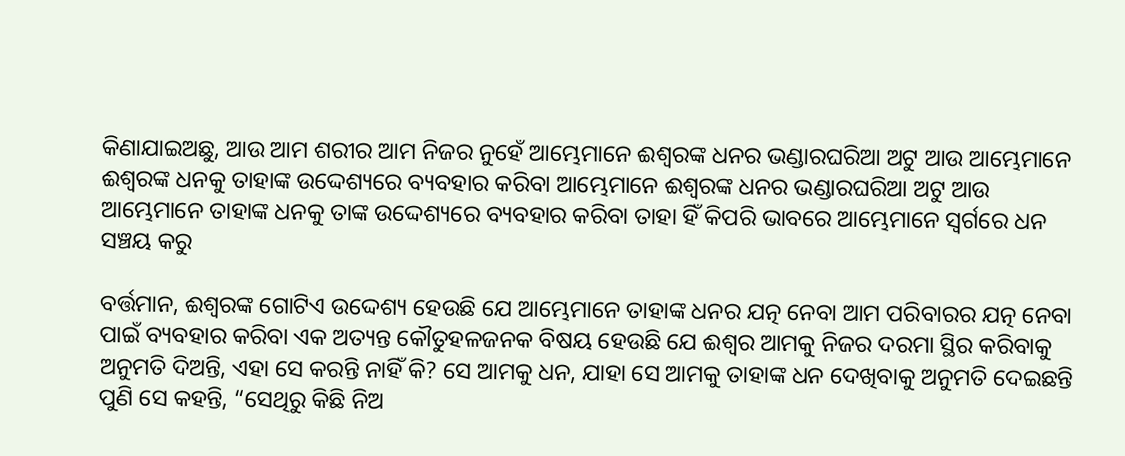କିଣାଯାଇଅଛୁ, ଆଉ ଆମ ଶରୀର ଆମ ନିଜର ନୁହେଁ ଆମ୍ଭେମାନେ ଈଶ୍ୱରଙ୍କ ଧନର ଭଣ୍ଡାରଘରିଆ ଅଟୁ ଆଉ ଆମ୍ଭେମାନେ ଈଶ୍ୱରଙ୍କ ଧନକୁ ତାହାଙ୍କ ଉଦ୍ଦେଶ୍ୟରେ ବ୍ୟବହାର କରିବା ଆମ୍ଭେମାନେ ଈଶ୍ୱରଙ୍କ ଧନର ଭଣ୍ଡାରଘରିଆ ଅଟୁ ଆଉ ଆମ୍ଭେମାନେ ତାହାଙ୍କ ଧନକୁ ତାଙ୍କ ଉଦ୍ଦେଶ୍ୟରେ ବ୍ୟବହାର କରିବା ତାହା ହିଁ କିପରି ଭାବରେ ଆମ୍ଭେମାନେ ସ୍ୱର୍ଗରେ ଧନ ସଞ୍ଚୟ କରୁ

ବର୍ତ୍ତମାନ, ଈଶ୍ୱରଙ୍କ ଗୋଟିଏ ଉଦ୍ଦେଶ୍ୟ ହେଉଛି ଯେ ଆମ୍ଭେମାନେ ତାହାଙ୍କ ଧନର ଯତ୍ନ ନେବା ଆମ ପରିବାରର ଯତ୍ନ ନେବା ପାଇଁ ବ୍ୟବହାର କରିବା ଏକ ଅତ୍ୟନ୍ତ କୌତୁହଳଜନକ ବିଷୟ ହେଉଛି ଯେ ଈଶ୍ୱର ଆମକୁ ନିଜର ଦରମା ସ୍ଥିର କରିବାକୁ ଅନୁମତି ଦିଅନ୍ତି, ଏହା ସେ କରନ୍ତି ନାହିଁ କି? ସେ ଆମକୁ ଧନ, ଯାହା ସେ ଆମକୁ ତାହାଙ୍କ ଧନ ଦେଖିବାକୁ ଅନୁମତି ଦେଇଛନ୍ତି ପୁଣି ସେ କହନ୍ତି, “ସେଥିରୁ କିଛି ନିଅ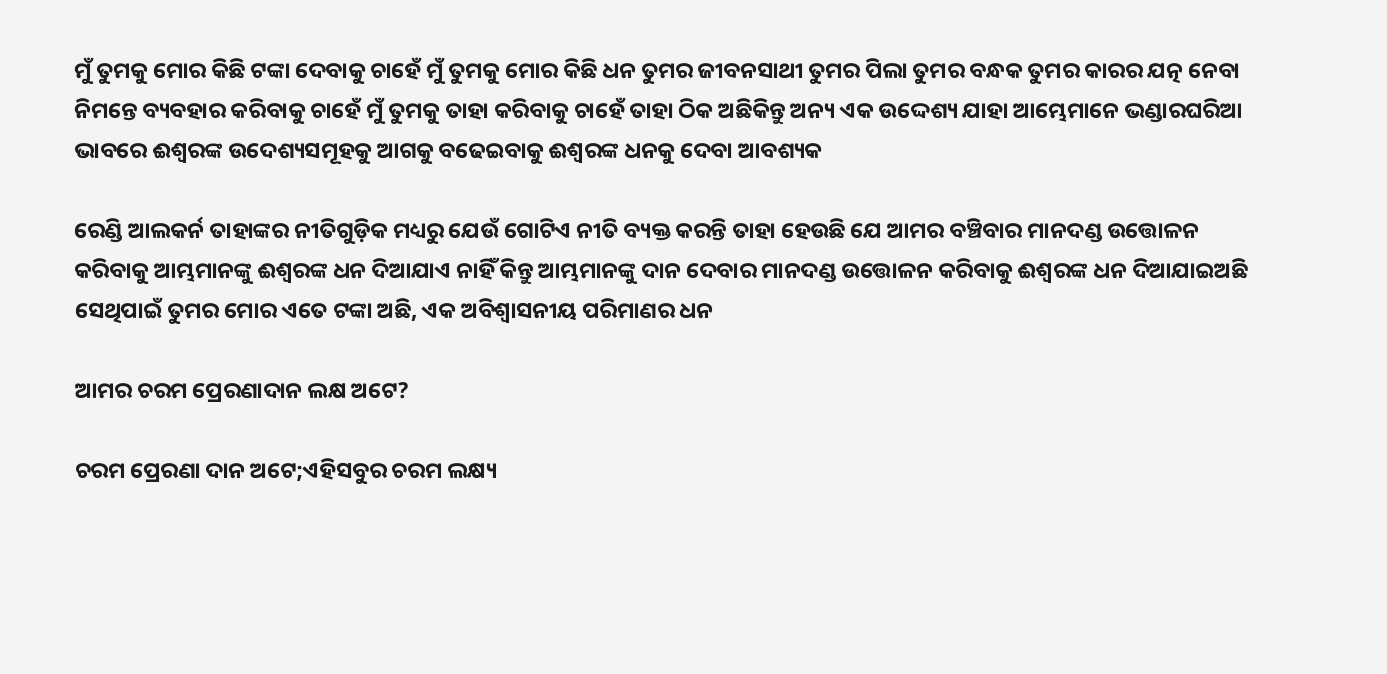ମୁଁ ତୁମକୁ ମୋର କିଛି ଟଙ୍କା ଦେବାକୁ ଚାହେଁ ମୁଁ ତୁମକୁ ମୋର କିଛି ଧନ ତୁମର ଜୀବନସାଥୀ ତୁମର ପିଲା ତୁମର ବନ୍ଧକ ତୁମର କାରର ଯତ୍ନ ନେବା ନିମନ୍ତେ ବ୍ୟବହାର କରିବାକୁ ଚାହେଁ ମୁଁ ତୁମକୁ ତାହା କରିବାକୁ ଚାହେଁ ତାହା ଠିକ ଅଛିକିନ୍ତୁ ଅନ୍ୟ ଏକ ଉଦ୍ଦେଶ୍ୟ ଯାହା ଆମ୍ଭେମାନେ ଭଣ୍ଡାରଘରିଆ ଭାବରେ ଈଶ୍ୱରଙ୍କ ଉଦେଶ୍ୟସମୂହକୁ ଆଗକୁ ବଢେଇବାକୁ ଈଶ୍ୱରଙ୍କ ଧନକୁ ଦେବା ଆବଶ୍ୟକ

ରେଣ୍ଡି ଆଲକର୍ନ ତାହାଙ୍କର ନୀତିଗୁଡ଼ିକ ମଧ୍ୟରୁ ଯେଉଁ ଗୋଟିଏ ନୀତି ବ୍ୟକ୍ତ କରନ୍ତି ତାହା ହେଉଛି ଯେ ଆମର ବଞ୍ଚିବାର ମାନଦଣ୍ଡ ଉତ୍ତୋଳନ କରିବାକୁ ଆମ୍ଭମାନଙ୍କୁ ଈଶ୍ୱରଙ୍କ ଧନ ଦିଆଯାଏ ନାହିଁ କିନ୍ତୁ ଆମ୍ଭମାନଙ୍କୁ ଦାନ ଦେବାର ମାନଦଣ୍ଡ ଉତ୍ତୋଳନ କରିବାକୁ ଈଶ୍ୱରଙ୍କ ଧନ ଦିଆଯାଇଅଛି ସେଥିପାଇଁ ତୁମର ମୋର ଏତେ ଟଙ୍କା ଅଛି, ଏକ ଅବିଶ୍ଵାସନୀୟ ପରିମାଣର ଧନ

ଆମର ଚରମ ପ୍ରେରଣାଦାନ ଲକ୍ଷ ଅଟେ?

ଚରମ ପ୍ରେରଣା ଦାନ ଅଟେ;ଏହିସବୁର ଚରମ ଲକ୍ଷ୍ୟ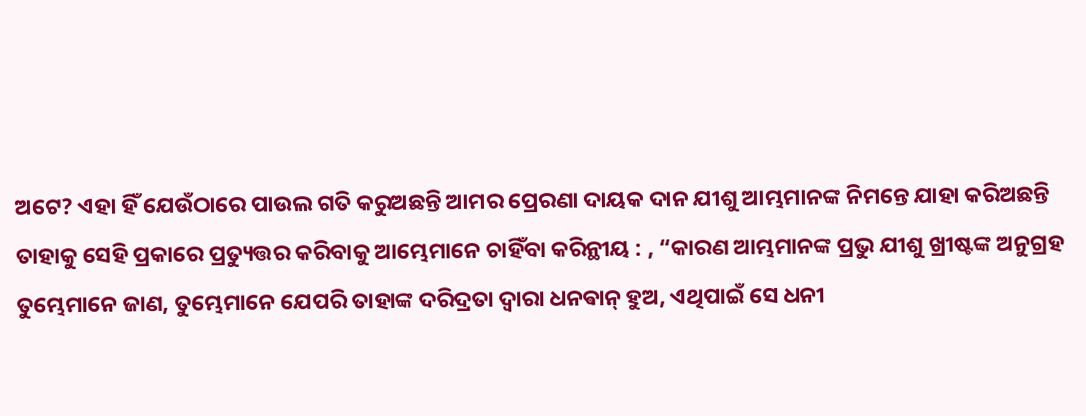ଅଟେ? ଏହା ହିଁ ଯେଉଁଠାରେ ପାଉଲ ଗତି କରୁଅଛନ୍ତି ଆମର ପ୍ରେରଣା ଦାୟକ ଦାନ ଯୀଶୁ ଆମ୍ଭମାନଙ୍କ ନିମନ୍ତେ ଯାହା କରିଅଛନ୍ତି ତାହାକୁ ସେହି ପ୍ରକାରେ ପ୍ରତ୍ୟୁତ୍ତର କରିବାକୁ ଆମ୍ଭେମାନେ ଚାହିଁବା କରିନ୍ଥୀୟ : , “କାରଣ ଆମ୍ଭମାନଙ୍କ ପ୍ରଭୁ ଯୀଶୁ ଖ୍ରୀଷ୍ଟଙ୍କ ଅନୁଗ୍ରହ ତୁମ୍ଭେମାନେ ଜାଣ, ତୁମ୍ଭେମାନେ ଯେପରି ତାହାଙ୍କ ଦରିଦ୍ରତା ଦ୍ୱାରା ଧନଵାନ୍ ହୁଅ, ଏଥିପାଇଁ ସେ ଧନୀ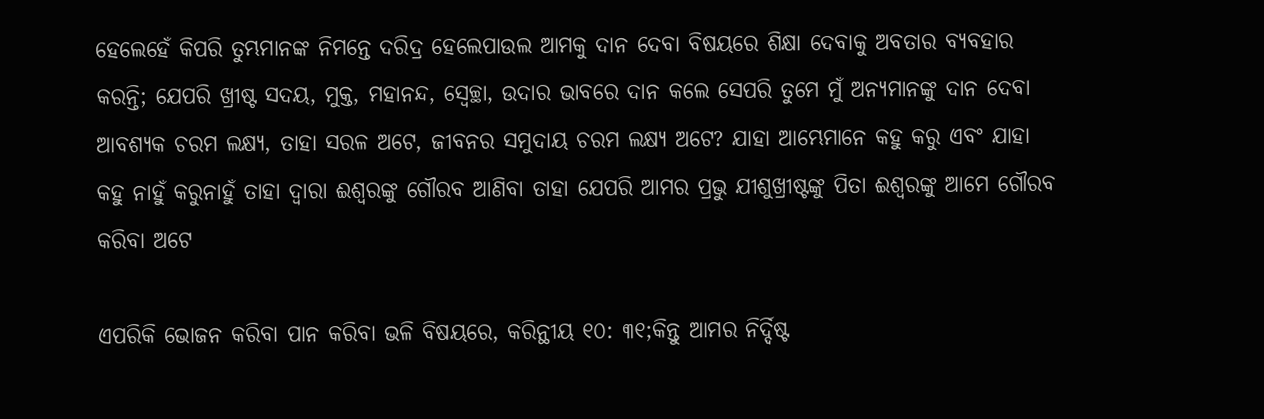ହେଲେହେଁ କିପରି ତୁମ୍ଭମାନଙ୍କ ନିମନ୍ତେ ଦରିଦ୍ର ହେଲେପାଉଲ ଆମକୁ ଦାନ ଦେବା ବିଷୟରେ ଶିକ୍ଷା ଦେବାକୁ ଅବତାର ବ୍ୟବହାର କରନ୍ତି; ଯେପରି ଖ୍ରୀଷ୍ଟ ସଦୟ, ମୁକ୍ତ, ମହାନନ୍ଦ, ସ୍ୱେଚ୍ଛା, ଉଦାର ଭାବରେ ଦାନ କଲେ ସେପରି ତୁମେ ମୁଁ ଅନ୍ୟମାନଙ୍କୁ ଦାନ ଦେବା ଆବଶ୍ୟକ ଚରମ ଲକ୍ଷ୍ୟ, ତାହା ସରଳ ଅଟେ, ଜୀବନର ସମୁଦାୟ ଚରମ ଲକ୍ଷ୍ୟ ଅଟେ? ଯାହା ଆମ୍ଭେମାନେ କହୁ କରୁ ଏବଂ ଯାହା କହୁ ନାହୁଁ କରୁନାହୁଁ ତାହା ଦ୍ୱାରା ଈଶ୍ୱରଙ୍କୁ ଗୌରବ ଆଣିବା ତାହା ଯେପରି ଆମର ପ୍ରଭୁ ଯୀଶୁଖ୍ରୀଷ୍ଟଙ୍କୁ ପିତା ଈଶ୍ୱରଙ୍କୁ ଆମେ ଗୌରବ କରିବା ଅଟେ

ଏପରିକି ଭୋଜନ କରିବା ପାନ କରିବା ଭଳି ବିଷୟରେ, କରିନ୍ଥୀୟ ୧୦: ୩୧;କିନ୍ତୁ ଆମର ନିର୍ଦ୍ଦିଷ୍ଟ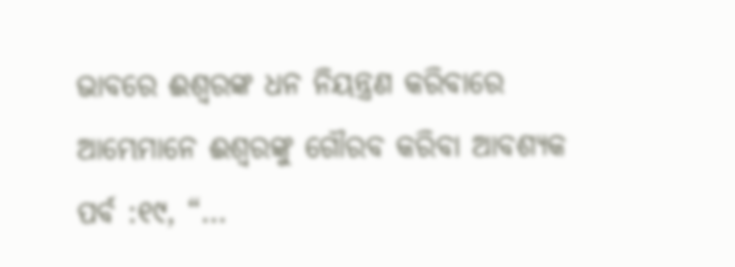ଭାବରେ ଈଶ୍ୱରଙ୍କ ଧନ ନିୟନ୍ତ୍ରଣ କରିବାରେ ଆମ୍ଭେମାନେ ଈଶ୍ୱରଙ୍କୁ ଗୌରବ କରିବା ଆବଶ୍ୟକ ପର୍ବ :୧୯, “…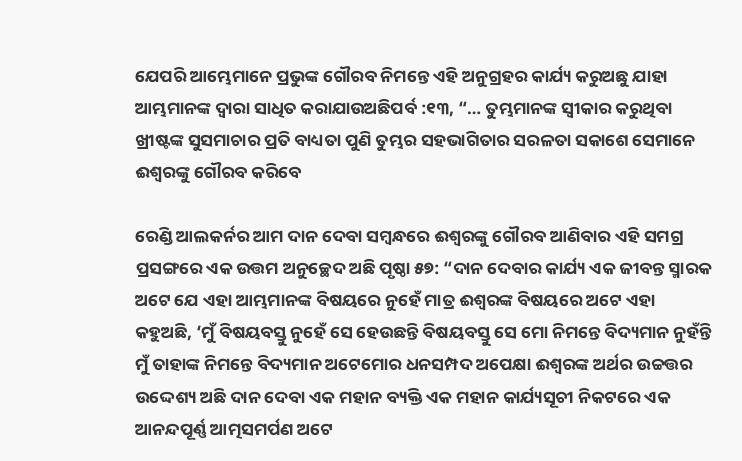ଯେପରି ଆମ୍ଭେମାନେ ପ୍ରଭୁଙ୍କ ଗୌରବ ନିମନ୍ତେ ଏହି ଅନୁଗ୍ରହର କାର୍ଯ୍ୟ କରୁଅଛୁ ଯାହା ଆମ୍ଭମାନଙ୍କ ଦ୍ୱାରା ସାଧିତ କରାଯାଉଅଛିପର୍ବ :୧୩, “… ତୁମ୍ଭମାନଙ୍କ ସ୍ୱୀକାର କରୁଥିବା ଖ୍ରୀଷ୍ଟଙ୍କ ସୁସମାଚାର ପ୍ରତି ବାଧ୍ୟତା ପୁଣି ତୁମ୍ଭର ସହଭାଗିତାର ସରଳତା ସକାଶେ ସେମାନେ ଈଶ୍ୱରଙ୍କୁ ଗୌରବ କରିବେ

ରେଣ୍ଡି ଆଲକର୍ନର ଆମ ଦାନ ଦେବା ସମ୍ବନ୍ଧରେ ଈଶ୍ୱରଙ୍କୁ ଗୌରବ ଆଣିବାର ଏହି ସମଗ୍ର ପ୍ରସଙ୍ଗରେ ଏକ ଉତ୍ତମ ଅନୁଚ୍ଛେଦ ଅଛି ପୃଷ୍ଠା ୫୭: “ଦାନ ଦେବାର କାର୍ଯ୍ୟ ଏକ ଜୀବନ୍ତ ସ୍ମାରକ ଅଟେ ଯେ ଏହା ଆମ୍ଭମାନଙ୍କ ବିଷୟରେ ନୁହେଁ ମାତ୍ର ଈଶ୍ୱରଙ୍କ ବିଷୟରେ ଅଟେ ଏହା କହୁଅଛି, ‘ମୁଁ ବିଷୟବସ୍ତୁ ନୁହେଁ ସେ ହେଉଛନ୍ତି ବିଷୟବସ୍ତୁ ସେ ମୋ ନିମନ୍ତେ ବିଦ୍ୟମାନ ନୁହଁନ୍ତି ମୁଁ ତାହାଙ୍କ ନିମନ୍ତେ ବିଦ୍ୟମାନ ଅଟେମୋର ଧନସମ୍ପଦ ଅପେକ୍ଷା ଈଶ୍ୱରଙ୍କ ଅର୍ଥର ଉଚ୍ଚତ୍ତର ଉଦ୍ଦେଶ୍ୟ ଅଛି ଦାନ ଦେବା ଏକ ମହାନ ବ୍ୟକ୍ତି ଏକ ମହାନ କାର୍ଯ୍ୟସୂଚୀ ନିକଟରେ ଏକ ଆନନ୍ଦପୂର୍ଣ୍ଣ ଆତ୍ମସମର୍ପଣ ଅଟେ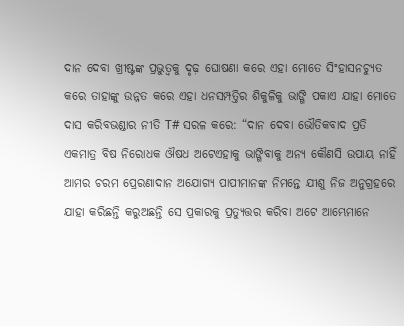ଦାନ ଦେବା ଖ୍ରୀଷ୍ଟଙ୍କ ପ୍ରଭୁତ୍ୱକୁ ଦୃଢ଼ ଘୋଷଣା କରେ ଏହା ମୋତେ ସିଂହାସନଚ୍ୟୁତ କରେ ତାହାଙ୍କୁ ଉନ୍ନତ କରେ ଏହା ଧନସମ୍ପତ୍ତିର ଶିକୁଳିକୁ ଭାଙ୍ଗି ପକାଏ ଯାହା ମୋତେ ଦାସ କରିବଭଣ୍ଡାର ନୀତି T# ସରଳ କରେ: “ଦାନ ଦେବା ଭୌତିକବାଦ ପ୍ରତି ଏକମାତ୍ର ବିଷ ନିରୋଧକ ଔଷଧ ଅଟେଏହାକୁ ଭାଙ୍ଗିବାକୁ ଅନ୍ୟ କୌଣସି ଉପାୟ ନାହିଁ ଆମର ଚରମ ପ୍ରେରଣାଦାନ ଅଯୋଗ୍ୟ ପାପୀମାନଙ୍କ ନିମନ୍ତେ ଯୀଶୁ ନିଜ ଅନୁଗ୍ରହରେ ଯାହା କରିଛନ୍ତି କରୁଅଛନ୍ତି ସେ ପ୍ରକାରକୁ ପ୍ରତ୍ୟୁତ୍ତର କରିବା ଅଟେ ଆମ୍ଭେମାନେ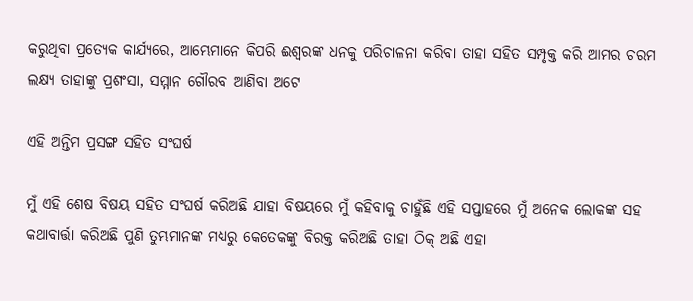କରୁଥିବା ପ୍ରତ୍ୟେକ କାର୍ଯ୍ୟରେ, ଆମ୍ଭେମାନେ କିପରି ଈଶ୍ୱରଙ୍କ ଧନକୁ ପରିଚାଳନା କରିବା ତାହା ସହିତ ସମ୍ପୃକ୍ତ କରି ଆମର ଚରମ ଲକ୍ଷ୍ୟ ତାହାଙ୍କୁ ପ୍ରଶଂସା, ସମ୍ମାନ ଗୌରବ ଆଣିବା ଅଟେ

ଏହି ଅନ୍ତିମ ପ୍ରସଙ୍ଗ ସହିତ ସଂଘର୍ଷ

ମୁଁ ଏହି ଶେଷ ବିଷୟ ସହିତ ସଂଘର୍ଷ କରିଅଛି ଯାହା ବିଷୟରେ ମୁଁ କହିବାକୁ ଚାହୁଁଛି ଏହି ସପ୍ତାହରେ ମୁଁ ଅନେକ ଲୋକଙ୍କ ସହ କଥାବାର୍ତ୍ତା କରିଅଛି ପୁଣି ତୁମ୍ଭମାନଙ୍କ ମଧ୍ୟରୁ କେତେକଙ୍କୁ ବିରକ୍ତ କରିଅଛି ତାହା ଠିକ୍ ଅଛି ଏହା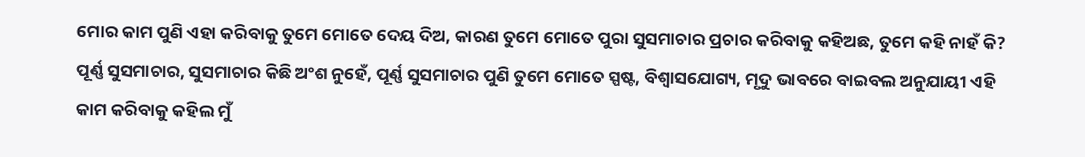ମୋର କାମ ପୁଣି ଏହା କରିବାକୁ ତୁମେ ମୋତେ ଦେୟ ଦିଅ, କାରଣ ତୁମେ ମୋତେ ପୁରା ସୁସମାଚାର ପ୍ରଚାର କରିବାକୁ କହିଅଛ, ତୁମେ କହି ନାହଁ କି? ପୂର୍ଣ୍ଣ ସୁସମାଚାର, ସୁସମାଚାର କିଛି ଅଂଶ ନୁହେଁ, ପୂର୍ଣ୍ଣ ସୁସମାଚାର ପୁଣି ତୁମେ ମୋତେ ସ୍ପଷ୍ଟ, ବିଶ୍ୱାସଯୋଗ୍ୟ, ମୃଦୁ ଭାବରେ ବାଇବଲ ଅନୁଯାୟୀ ଏହି କାମ କରିବାକୁ କହିଲ ମୁଁ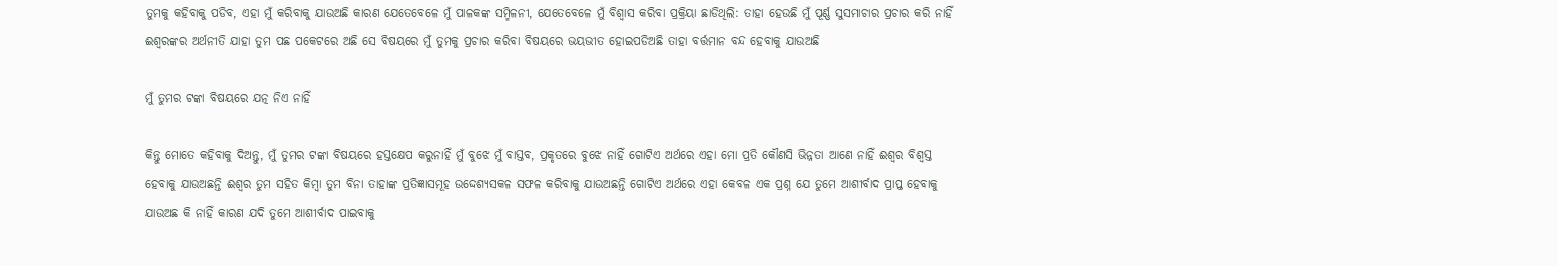ତୁମକୁ କହିବାକୁ ପଡିବ, ଏହା ମୁଁ କରିବାକୁ ଯାଉଅଛି କାରଣ ଯେତେବେଳେ ମୁଁ ପାଳକଙ୍କ ସମ୍ମିଳନୀ, ଯେତେବେଳେ ମୁଁ ବିଶ୍ୱାସ କରିବା ପ୍ରକ୍ରିୟା ଛାଡିଥିଲି: ତାହା ହେଉଛି ମୁଁ ପୂର୍ଣ୍ଣ ସୁସମାଚାର ପ୍ରଚାର କରି ନାହିଁ ଈଶ୍ୱରଙ୍କର ଅର୍ଥନୀତି ଯାହା ତୁମ ପଛ ପକେଟରେ ଅଛି ସେ ବିଷୟରେ ମୁଁ ତୁମକୁ ପ୍ରଚାର କରିବା ବିଷୟରେ ଭୟଭୀତ ହୋଇପଡିଅଛି ତାହା ବର୍ତ୍ତମାନ ବନ୍ଦ ହେବାକୁ ଯାଉଅଛି

ମୁଁ ତୁମର ଟଙ୍କା ବିଷୟରେ ଯତ୍ନ ନିଏ ନାହିଁ

କିନ୍ତୁ ମୋତେ କହିବାକୁ ଦିଅନ୍ତୁ, ମୁଁ ତୁମର ଟଙ୍କା ବିଷୟରେ ହସ୍ତକ୍ଷେପ କରୁନାହିଁ ମୁଁ ବୁଝେ ମୁଁ ବାସ୍ତବ, ପ୍ରକୃତରେ ବୁଝେ ନାହିଁ ଗୋଟିଏ ଅର୍ଥରେ ଏହା ମୋ ପ୍ରତି କୌଣସି ଭିନ୍ନତା ଆଣେ ନାହିଁ ଈଶ୍ୱର ବିଶ୍ୱସ୍ତ ହେବାକୁ ଯାଉଅଛନ୍ତି ଈଶ୍ୱର ତୁମ ସହିତ କିମ୍ବା ତୁମ ବିନା ତାହାଙ୍କ ପ୍ରତିଜ୍ଞାସମୂହ ଉଦ୍ଦେଶ୍ୟସକଳ ସଫଳ କରିବାକୁ ଯାଉଅଛନ୍ତି ଗୋଟିଏ ଅର୍ଥରେ ଏହା କେବଳ ଏକ ପ୍ରଶ୍ନ ଯେ ତୁମେ ଆଶୀର୍ବାଦ ପ୍ରାପ୍ତ ହେବାକୁ ଯାଉଅଛ କି ନାହିଁ କାରଣ ଯଦି ତୁମେ ଆଶୀର୍ବାଦ ପାଇବାକୁ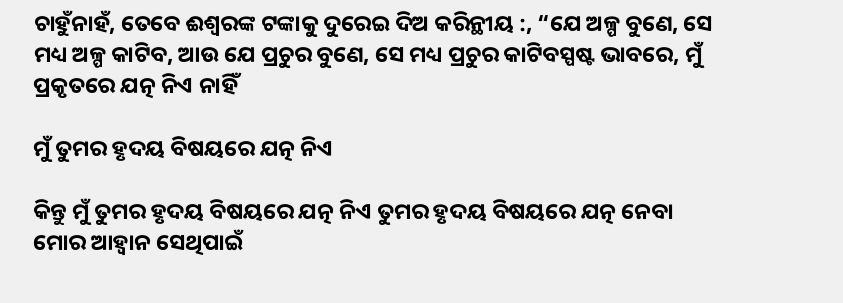ଚାହୁଁନାହଁ, ତେବେ ଈଶ୍ୱରଙ୍କ ଟଙ୍କାକୁ ଦୁରେଇ ଦିଅ କରିନ୍ଥୀୟ :, “ଯେ ଅଳ୍ପ ବୁଣେ, ସେ ମଧ୍ୟ ଅଳ୍ପ କାଟିବ, ଆଉ ଯେ ପ୍ରଚୁର ବୁଣେ, ସେ ମଧ୍ୟ ପ୍ରଚୁର କାଟିବସ୍ପଷ୍ଟ ଭାବରେ, ମୁଁ ପ୍ରକୃତରେ ଯତ୍ନ ନିଏ ନାହିଁ

ମୁଁ ତୁମର ହୃଦୟ ବିଷୟରେ ଯତ୍ନ ନିଏ

କିନ୍ତୁ ମୁଁ ତୁମର ହୃଦୟ ବିଷୟରେ ଯତ୍ନ ନିଏ ତୁମର ହୃଦୟ ବିଷୟରେ ଯତ୍ନ ନେବା ମୋର ଆହ୍ୱାନ ସେଥିପାଇଁ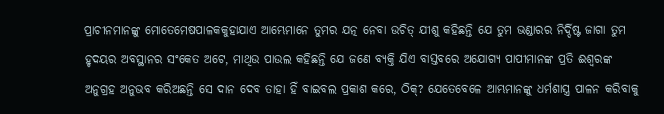ପ୍ରାଚୀନମାନଙ୍କୁ ମୋତେମେଷପାଳକକୁହାଯାଏ ଆମ୍ଭେମାନେ ତୁମର ଯତ୍ନ ନେବା ଉଚିତ୍ ଯୀଶୁ କହିଛନ୍ତି ଯେ ତୁମ ଭଣ୍ଡାରର ନିର୍ଦ୍ଦିଷ୍ଟ ଜାଗା ତୁମ ହୃଦୟର ଅବସ୍ଥାନର ସଂକେତ ଅଟେ, ମାଥିଉ ପାଉଲ କହିଛନ୍ତି ଯେ ଜଣେ ବ୍ୟକ୍ତି ଯିଏ ବାସ୍ତବରେ ଅଯୋଗ୍ୟ ପାପୀମାନଙ୍କ ପ୍ରତି ଈଶ୍ୱରଙ୍କ ଅନୁଗ୍ରହ ଅନୁଭବ କରିଅଛନ୍ତି ସେ ଦାନ ଦେବ ତାହା ହିଁ ବାଇବଲ ପ୍ରକାଶ କରେ, ଠିକ୍? ଯେତେବେଳେ ଆମ୍ଭମାନଙ୍କୁ ଧର୍ମଶାସ୍ତ୍ର ପାଳନ କରିବାକୁ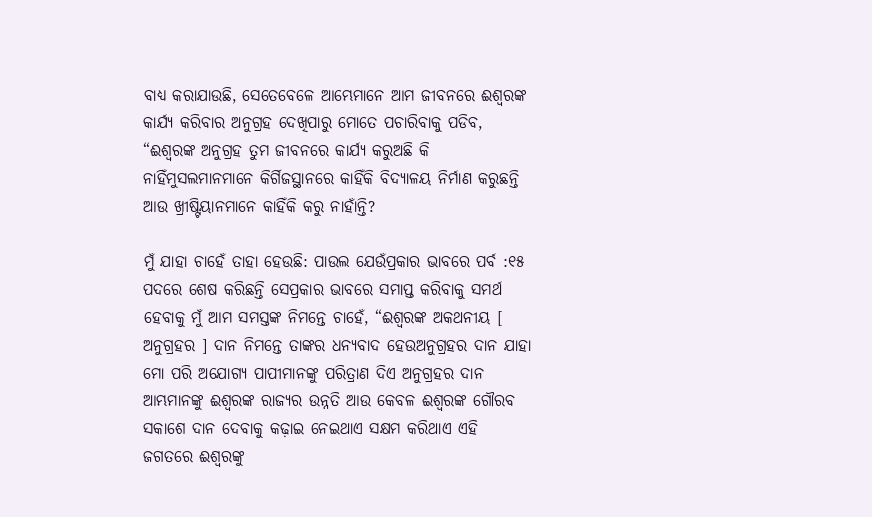ବାଧ୍ୟ କରାଯାଉଛି, ସେତେବେଳେ ଆମ୍ଭେମାନେ ଆମ ଜୀବନରେ ଈଶ୍ୱରଙ୍କ କାର୍ଯ୍ୟ କରିବାର ଅନୁଗ୍ରହ ଦେଖିପାରୁ ମୋତେ ପଚାରିବାକୁ ପଡିବ, “ଈଶ୍ୱରଙ୍କ ଅନୁଗ୍ରହ ତୁମ ଜୀବନରେ କାର୍ଯ୍ୟ କରୁଅଛି କି ନାହିଁମୁସଲମାନମାନେ କିର୍ଗିଜସ୍ଥାନରେ କାହିଁକି ବିଦ୍ୟାଳୟ ନିର୍ମାଣ କରୁଛନ୍ତି ଆଉ ଖ୍ରୀଷ୍ଟିୟାନମାନେ କାହିଁକି କରୁ ନାହାଁନ୍ତି?

ମୁଁ ଯାହା ଚାହେଁ ତାହା ହେଉଛି: ପାଉଲ ଯେଉଁପ୍ରକାର ଭାବରେ ପର୍ବ :୧୫ ପଦରେ ଶେଷ କରିଛନ୍ତି ସେପ୍ରକାର ଭାବରେ ସମାପ୍ତ କରିବାକୁ ସମର୍ଥ ହେବାକୁ ମୁଁ ଆମ ସମସ୍ତଙ୍କ ନିମନ୍ତେ ଚାହେଁ, “ଈଶ୍ୱରଙ୍କ ଅକଥନୀୟ [ ଅନୁଗ୍ରହର ] ଦାନ ନିମନ୍ତେ ତାଙ୍କର ଧନ୍ୟବାଦ ହେଉଅନୁଗ୍ରହର ଦାନ ଯାହା ମୋ ପରି ଅଯୋଗ୍ୟ ପାପୀମାନଙ୍କୁ ପରିତ୍ରାଣ ଦିଏ ଅନୁଗ୍ରହର ଦାନ ଆମ୍ଭମାନଙ୍କୁ ଈଶ୍ୱରଙ୍କ ରାଜ୍ୟର ଉନ୍ନତି ଆଉ କେବଳ ଈଶ୍ୱରଙ୍କ ଗୌରବ ସକାଶେ ଦାନ ଦେବାକୁ କଢ଼ାଇ ନେଇଥାଏ ସକ୍ଷମ କରିଥାଏ ଏହି ଜଗତରେ ଈଶ୍ୱରଙ୍କୁ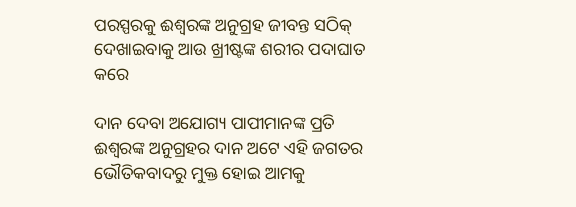ପରସ୍ପରକୁ ଈଶ୍ୱରଙ୍କ ଅନୁଗ୍ରହ ଜୀବନ୍ତ ସଠିକ୍ ଦେଖାଇବାକୁ ଆଉ ଖ୍ରୀଷ୍ଟଙ୍କ ଶରୀର ପଦାଘାତ କରେ

ଦାନ ଦେବା ଅଯୋଗ୍ୟ ପାପୀମାନଙ୍କ ପ୍ରତି ଈଶ୍ୱରଙ୍କ ଅନୁଗ୍ରହର ଦାନ ଅଟେ ଏହି ଜଗତର ଭୌତିକବାଦରୁ ମୁକ୍ତ ହୋଇ ଆମକୁ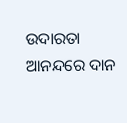ଉଦାରତା ଆନନ୍ଦରେ ଦାନ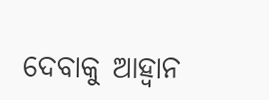ଦେବାକୁ ଆହ୍ୱାନ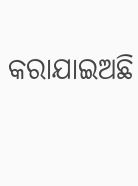କରାଯାଇଅଛି